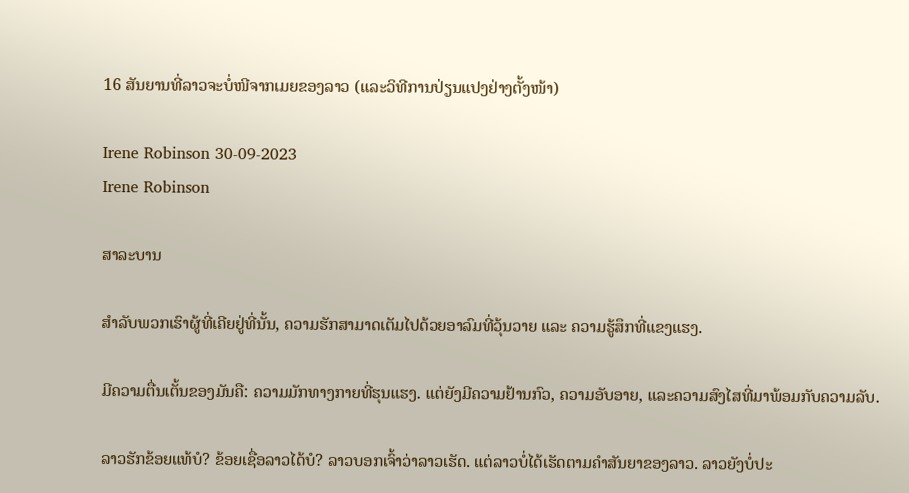16 ສັນຍານທີ່ລາວຈະບໍ່ໜີຈາກເມຍຂອງລາວ (ແລະວິທີການປ່ຽນແປງຢ່າງຕັ້ງໜ້າ)

Irene Robinson 30-09-2023
Irene Robinson

ສາລະບານ

ສຳລັບພວກເຮົາຜູ້ທີ່ເຄີຍຢູ່ທີ່ນັ້ນ, ຄວາມຮັກສາມາດເຕັມໄປດ້ວຍອາລົມທີ່ວຸ້ນວາຍ ແລະ ຄວາມຮູ້ສຶກທີ່ແຂງແຮງ.

ມີຄວາມຕື່ນເຕັ້ນຂອງມັນຄື: ຄວາມມັກທາງກາຍທີ່ຮຸນແຮງ. ແຕ່ຍັງມີຄວາມຢ້ານກົວ, ຄວາມອັບອາຍ, ແລະຄວາມສົງໄສທີ່ມາພ້ອມກັບຄວາມລັບ.

ລາວຮັກຂ້ອຍແທ້ບໍ? ຂ້ອຍເຊື່ອລາວໄດ້ບໍ? ລາວບອກເຈົ້າວ່າລາວເຮັດ. ແຕ່ລາວບໍ່ໄດ້ເຮັດຕາມຄຳສັນຍາຂອງລາວ. ລາວຍັງບໍ່ປະ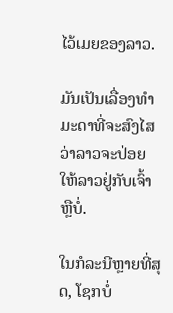ໄວ້ເມຍຂອງລາວ.

ມັນເປັນເລື່ອງທຳມະດາທີ່ຈະສົງໄສວ່າລາວຈະປ່ອຍໃຫ້ລາວຢູ່ກັບເຈົ້າຫຼືບໍ່.

ໃນກໍລະນີຫຼາຍທີ່ສຸດ, ໂຊກບໍ່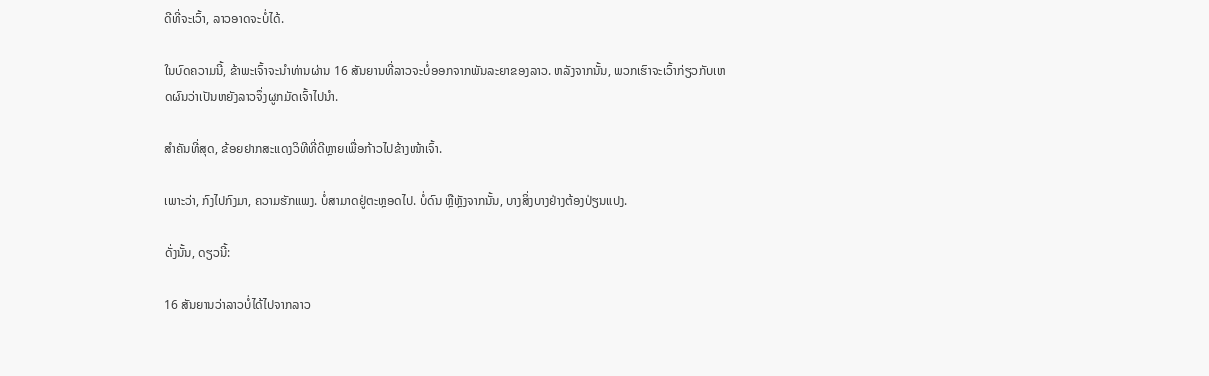ດີທີ່ຈະເວົ້າ, ລາວອາດຈະບໍ່ໄດ້.

ໃນບົດຄວາມນີ້, ຂ້າພະເຈົ້າຈະນໍາທ່ານຜ່ານ 16 ສັນຍານທີ່ລາວຈະບໍ່ອອກຈາກພັນລະຍາຂອງລາວ. ຫລັງຈາກນັ້ນ, ພວກເຮົາຈະເວົ້າກ່ຽວກັບເຫດຜົນວ່າເປັນຫຍັງລາວຈຶ່ງຜູກມັດເຈົ້າໄປນຳ.

ສຳຄັນທີ່ສຸດ, ຂ້ອຍຢາກສະແດງວິທີທີ່ດີຫຼາຍເພື່ອກ້າວໄປຂ້າງໜ້າເຈົ້າ.

ເພາະວ່າ, ກົງໄປກົງມາ, ຄວາມຮັກແພງ. ບໍ່ສາມາດຢູ່ຕະຫຼອດໄປ. ບໍ່ດົນ ຫຼືຫຼັງຈາກນັ້ນ, ບາງສິ່ງບາງຢ່າງຕ້ອງປ່ຽນແປງ.

ດັ່ງນັ້ນ, ດຽວນີ້:

16 ສັນຍານວ່າລາວບໍ່ໄດ້ໄປຈາກລາວ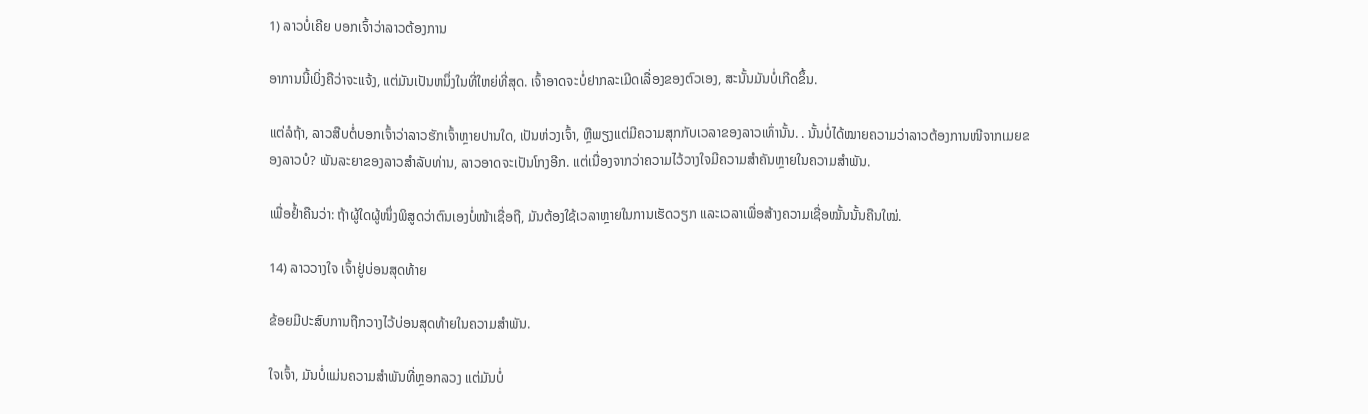1) ລາວບໍ່ເຄີຍ ບອກເຈົ້າວ່າລາວຕ້ອງການ

ອາການນີ້ເບິ່ງຄືວ່າຈະແຈ້ງ, ແຕ່ມັນເປັນຫນຶ່ງໃນທີ່ໃຫຍ່ທີ່ສຸດ. ເຈົ້າອາດຈະບໍ່ຢາກລະເມີດເລື່ອງຂອງຕົວເອງ, ສະນັ້ນມັນບໍ່ເກີດຂຶ້ນ.

ແຕ່ລໍຖ້າ, ລາວສືບຕໍ່ບອກເຈົ້າວ່າລາວຮັກເຈົ້າຫຼາຍປານໃດ, ເປັນຫ່ວງເຈົ້າ, ຫຼືພຽງແຕ່ມີຄວາມສຸກກັບເວລາຂອງລາວເທົ່ານັ້ນ. . ນັ້ນບໍ່ໄດ້ໝາຍຄວາມວ່າລາວຕ້ອງການໜີຈາກເມຍຂອງລາວບໍ? ພັນລະຍາຂອງລາວສໍາລັບທ່ານ, ລາວອາດຈະເປັນໂກງອີກ. ແຕ່ເນື່ອງຈາກວ່າຄວາມໄວ້ວາງໃຈມີຄວາມສໍາຄັນຫຼາຍໃນຄວາມສຳພັນ.

ເພື່ອຢ້ຳຄືນວ່າ: ຖ້າຜູ້ໃດຜູ້ໜຶ່ງພິສູດວ່າຕົນເອງບໍ່ໜ້າເຊື່ອຖື, ມັນຕ້ອງໃຊ້ເວລາຫຼາຍໃນການເຮັດວຽກ ແລະເວລາເພື່ອສ້າງຄວາມເຊື່ອໝັ້ນນັ້ນຄືນໃໝ່.

14) ລາວວາງໃຈ ເຈົ້າຢູ່ບ່ອນສຸດທ້າຍ

ຂ້ອຍມີປະສົບການຖືກວາງໄວ້ບ່ອນສຸດທ້າຍໃນຄວາມສຳພັນ.

ໃຈເຈົ້າ, ມັນບໍ່ແມ່ນຄວາມສຳພັນທີ່ຫຼອກລວງ ແຕ່ມັນບໍ່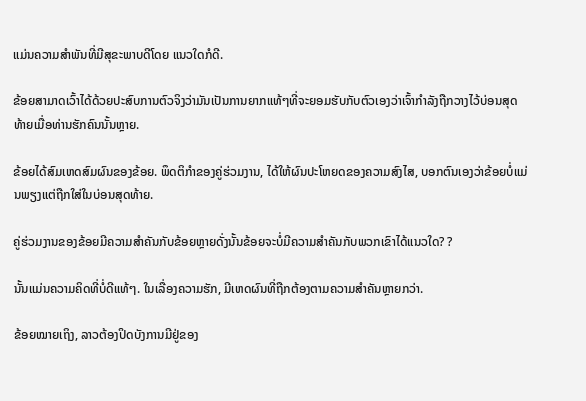ແມ່ນຄວາມສຳພັນທີ່ມີສຸຂະພາບດີໂດຍ ແນວໃດກໍດີ.

ຂ້ອຍສາມາດເວົ້າໄດ້ດ້ວຍປະສົບການຕົວຈິງວ່າມັນເປັນການຍາກແທ້ໆທີ່ຈະຍອມຮັບກັບຕົວເອງວ່າເຈົ້າກໍາລັງຖືກວາງໄວ້ບ່ອນສຸດທ້າຍເມື່ອທ່ານຮັກຄົນນັ້ນຫຼາຍ.

ຂ້ອຍໄດ້ສົມເຫດສົມຜົນຂອງຂ້ອຍ. ພຶດຕິກໍາຂອງຄູ່ຮ່ວມງານ, ໄດ້ໃຫ້ຜົນປະໂຫຍດຂອງຄວາມສົງໄສ, ບອກຕົນເອງວ່າຂ້ອຍບໍ່ແມ່ນພຽງແຕ່ຖືກໃສ່ໃນບ່ອນສຸດທ້າຍ.

ຄູ່ຮ່ວມງານຂອງຂ້ອຍມີຄວາມສໍາຄັນກັບຂ້ອຍຫຼາຍດັ່ງນັ້ນຂ້ອຍຈະບໍ່ມີຄວາມສໍາຄັນກັບພວກເຂົາໄດ້ແນວໃດ? ?

ນັ້ນແມ່ນຄວາມຄິດທີ່ບໍ່ດີແທ້ໆ. ໃນເລື່ອງຄວາມຮັກ, ມີເຫດຜົນທີ່ຖືກຕ້ອງຕາມຄວາມສຳຄັນຫຼາຍກວ່າ.

ຂ້ອຍໝາຍເຖິງ, ລາວຕ້ອງປິດບັງການມີຢູ່ຂອງ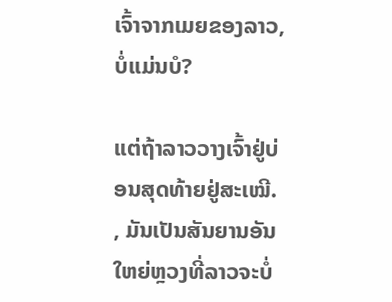ເຈົ້າຈາກເມຍຂອງລາວ, ບໍ່ແມ່ນບໍ?

ແຕ່ຖ້າລາວວາງເຈົ້າຢູ່ບ່ອນສຸດທ້າຍຢູ່ສະເໝີ. , ມັນເປັນສັນຍານອັນໃຫຍ່ຫຼວງທີ່ລາວຈະບໍ່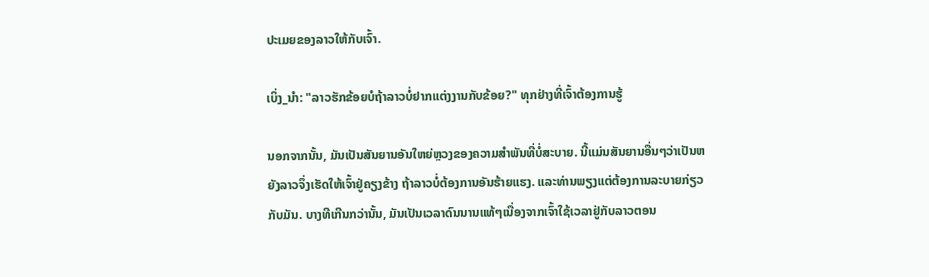ປະເມຍຂອງລາວໃຫ້ກັບເຈົ້າ.

ເບິ່ງ_ນຳ: "ລາວຮັກຂ້ອຍບໍຖ້າລາວບໍ່ຢາກແຕ່ງງານກັບຂ້ອຍ?" ທຸກຢ່າງທີ່ເຈົ້າຕ້ອງການຮູ້

ນອກຈາກນັ້ນ, ມັນເປັນສັນຍານອັນໃຫຍ່ຫຼວງຂອງຄວາມສຳພັນທີ່ບໍ່ສະບາຍ. ນີ້ແມ່ນສັນຍານອື່ນໆວ່າເປັນຫຍັງລາວຈຶ່ງເຮັດໃຫ້ເຈົ້າຢູ່ຄຽງຂ້າງ ຖ້າລາວບໍ່ຕ້ອງການອັນຮ້າຍແຮງ. ແລະທ່ານພຽງແຕ່ຕ້ອງການລະບາຍກ່ຽວກັບມັນ. ບາງທີເກີນກວ່ານັ້ນ, ມັນເປັນເວລາດົນນານແທ້ໆເນື່ອງຈາກເຈົ້າໃຊ້ເວລາຢູ່ກັບລາວຕອນ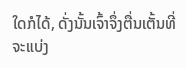ໃດກໍໄດ້, ດັ່ງນັ້ນເຈົ້າຈຶ່ງຕື່ນເຕັ້ນທີ່ຈະແບ່ງ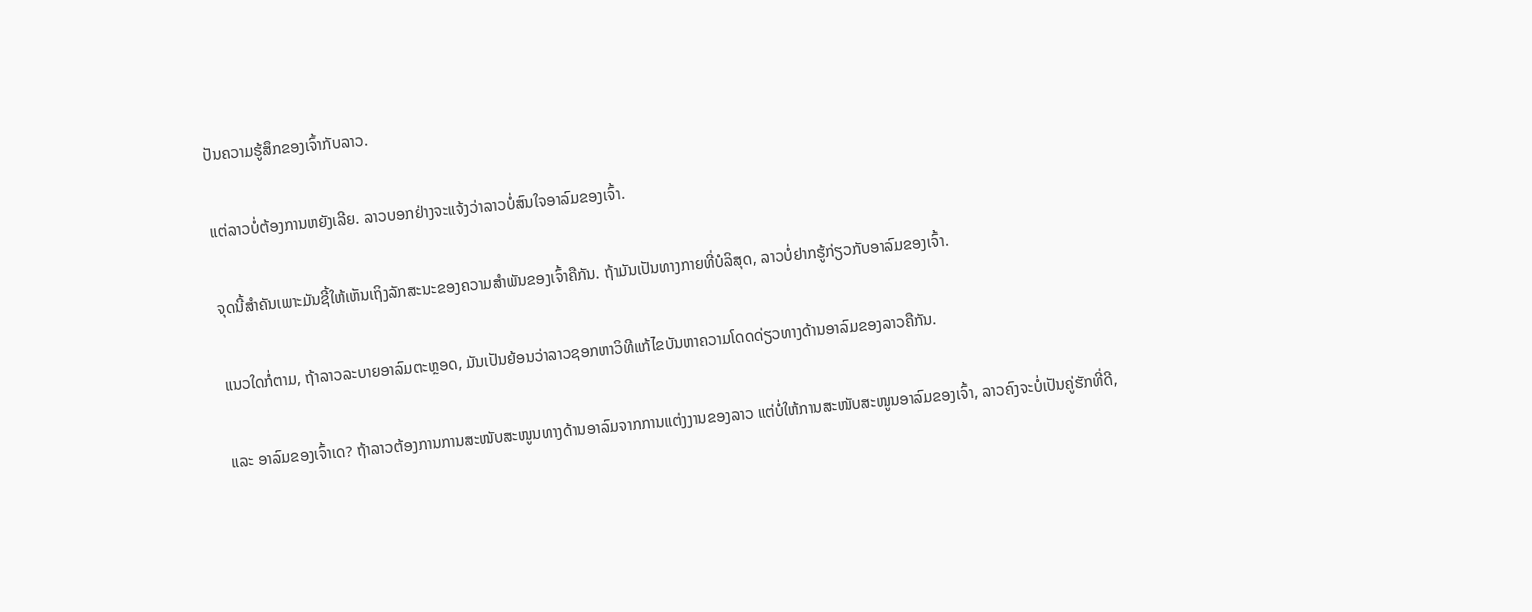ປັນຄວາມຮູ້ສຶກຂອງເຈົ້າກັບລາວ.

ແຕ່ລາວບໍ່ຕ້ອງການຫຍັງເລີຍ. ລາວບອກຢ່າງຈະແຈ້ງວ່າລາວບໍ່ສົນໃຈອາລົມຂອງເຈົ້າ.

ຈຸດນີ້ສຳຄັນເພາະມັນຊີ້ໃຫ້ເຫັນເຖິງລັກສະນະຂອງຄວາມສຳພັນຂອງເຈົ້າຄືກັນ. ຖ້າມັນເປັນທາງກາຍທີ່ບໍລິສຸດ, ລາວບໍ່ຢາກຮູ້ກ່ຽວກັບອາລົມຂອງເຈົ້າ.

ແນວໃດກໍ່ຕາມ, ຖ້າລາວລະບາຍອາລົມຕະຫຼອດ, ມັນເປັນຍ້ອນວ່າລາວຊອກຫາວິທີແກ້ໄຂບັນຫາຄວາມໂດດດ່ຽວທາງດ້ານອາລົມຂອງລາວຄືກັນ.

ແລະ ອາລົມຂອງເຈົ້າເດ? ຖ້າລາວຕ້ອງການການສະໜັບສະໜູນທາງດ້ານອາລົມຈາກການແຕ່ງງານຂອງລາວ ແຕ່ບໍ່ໃຫ້ການສະໜັບສະໜູນອາລົມຂອງເຈົ້າ, ລາວຄົງຈະບໍ່ເປັນຄູ່ຮັກທີ່ດີ,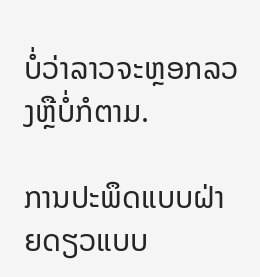ບໍ່ວ່າລາວຈະຫຼອກລວງຫຼືບໍ່ກໍຕາມ.

ການປະພຶດແບບຝ່າຍດຽວແບບ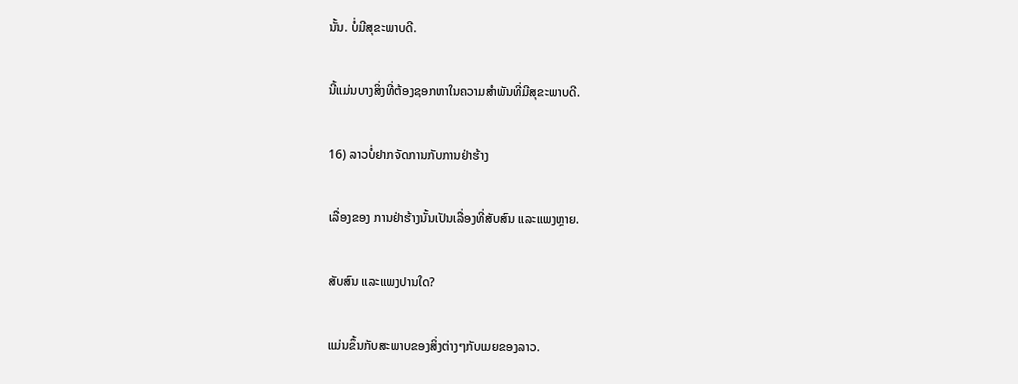ນັ້ນ. ບໍ່ມີສຸຂະພາບດີ.

ນີ້ແມ່ນບາງສິ່ງທີ່ຕ້ອງຊອກຫາໃນຄວາມສຳພັນທີ່ມີສຸຂະພາບດີ.

16) ລາວບໍ່ຢາກຈັດການກັບການຢ່າຮ້າງ

ເລື່ອງຂອງ ການຢ່າຮ້າງນັ້ນເປັນເລື່ອງທີ່ສັບສົນ ແລະແພງຫຼາຍ.

ສັບສົນ ແລະແພງປານໃດ?

ແມ່ນຂຶ້ນກັບສະພາບຂອງສິ່ງຕ່າງໆກັບເມຍຂອງລາວ.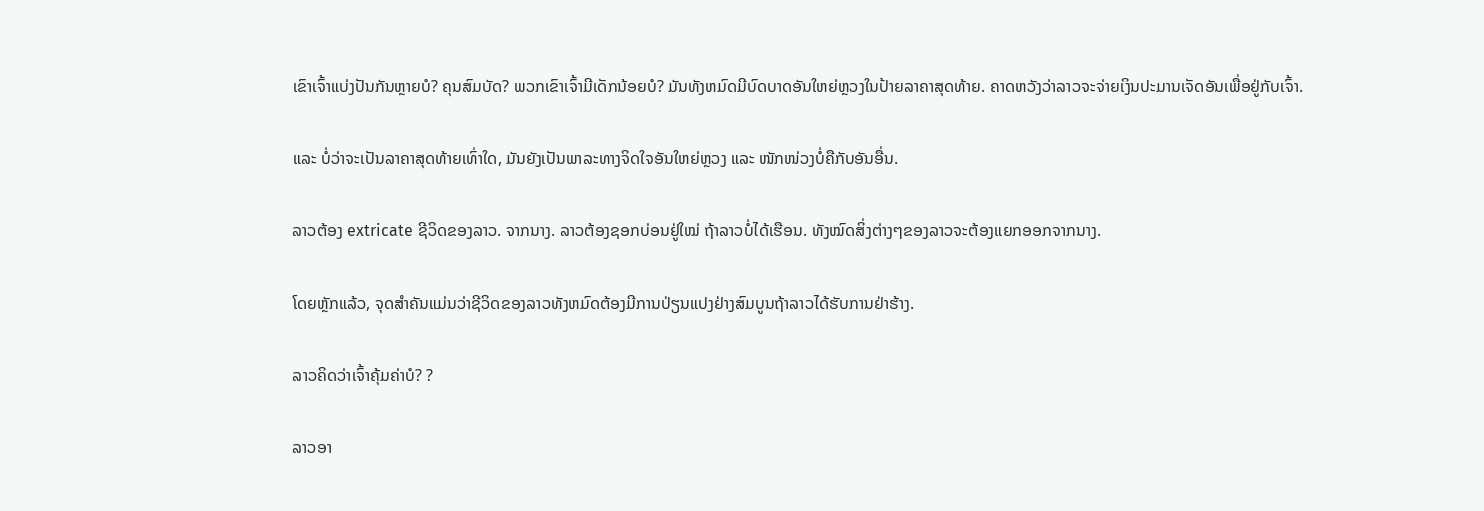ເຂົາເຈົ້າແບ່ງປັນກັນຫຼາຍບໍ? ຄຸນສົມບັດ? ພວກເຂົາເຈົ້າມີເດັກນ້ອຍບໍ? ມັນທັງຫມົດມີບົດບາດອັນໃຫຍ່ຫຼວງໃນປ້າຍລາຄາສຸດທ້າຍ. ຄາດຫວັງວ່າລາວຈະຈ່າຍເງິນປະມານເຈັດອັນເພື່ອຢູ່ກັບເຈົ້າ.

ແລະ ບໍ່ວ່າຈະເປັນລາຄາສຸດທ້າຍເທົ່າໃດ, ມັນຍັງເປັນພາລະທາງຈິດໃຈອັນໃຫຍ່ຫຼວງ ແລະ ໜັກໜ່ວງບໍ່ຄືກັບອັນອື່ນ.

ລາວຕ້ອງ extricate ຊີວິດຂອງລາວ. ຈາກນາງ. ລາວຕ້ອງຊອກບ່ອນຢູ່ໃໝ່ ຖ້າລາວບໍ່ໄດ້ເຮືອນ. ທັງໝົດສິ່ງຕ່າງໆຂອງລາວຈະຕ້ອງແຍກອອກຈາກນາງ.

ໂດຍຫຼັກແລ້ວ, ຈຸດສໍາຄັນແມ່ນວ່າຊີວິດຂອງລາວທັງຫມົດຕ້ອງມີການປ່ຽນແປງຢ່າງສົມບູນຖ້າລາວໄດ້ຮັບການຢ່າຮ້າງ.

ລາວຄິດວ່າເຈົ້າຄຸ້ມຄ່າບໍ? ?

ລາວອາ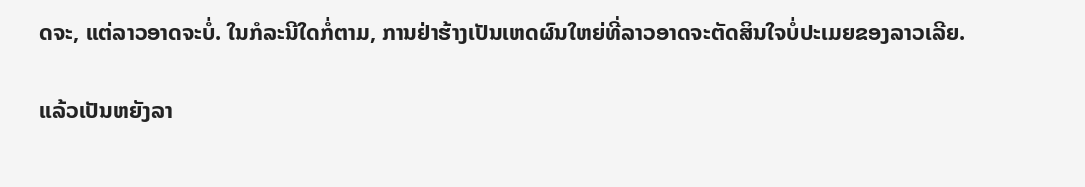ດຈະ, ແຕ່ລາວອາດຈະບໍ່. ໃນກໍລະນີໃດກໍ່ຕາມ, ການຢ່າຮ້າງເປັນເຫດຜົນໃຫຍ່ທີ່ລາວອາດຈະຕັດສິນໃຈບໍ່ປະເມຍຂອງລາວເລີຍ.

ແລ້ວເປັນຫຍັງລາ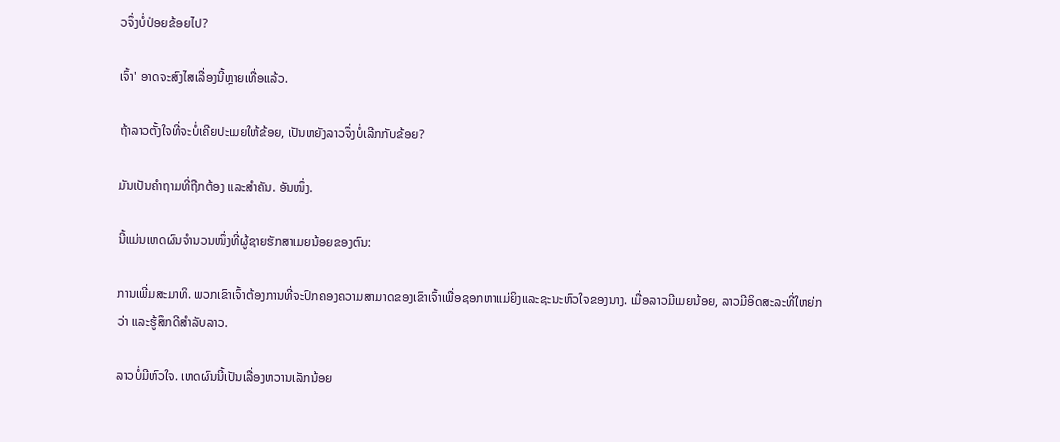ວຈຶ່ງບໍ່ປ່ອຍຂ້ອຍໄປ?

ເຈົ້າ' ອາດຈະສົງໄສເລື່ອງນີ້ຫຼາຍເທື່ອແລ້ວ.

ຖ້າລາວຕັ້ງໃຈທີ່ຈະບໍ່ເຄີຍປະເມຍໃຫ້ຂ້ອຍ, ເປັນຫຍັງລາວຈຶ່ງບໍ່ເລີກກັບຂ້ອຍ?

ມັນເປັນຄຳຖາມທີ່ຖືກຕ້ອງ ແລະສຳຄັນ. ອັນໜຶ່ງ.

ນີ້ແມ່ນເຫດຜົນຈຳນວນໜຶ່ງທີ່ຜູ້ຊາຍຮັກສາເມຍນ້ອຍຂອງຕົນ:

ການເພີ່ມສະມາທິ. ພວກເຂົາເຈົ້າຕ້ອງການທີ່ຈະປົກຄອງຄວາມສາມາດຂອງເຂົາເຈົ້າເພື່ອຊອກຫາແມ່ຍິງແລະຊະນະຫົວໃຈຂອງນາງ. ເມື່ອລາວມີເມຍນ້ອຍ, ລາວມີອິດສະລະທີ່ໃຫຍ່ກວ່າ ແລະຮູ້ສຶກດີສຳລັບລາວ.

ລາວບໍ່ມີຫົວໃຈ. ເຫດຜົນນີ້ເປັນເລື່ອງຫວານເລັກນ້ອຍ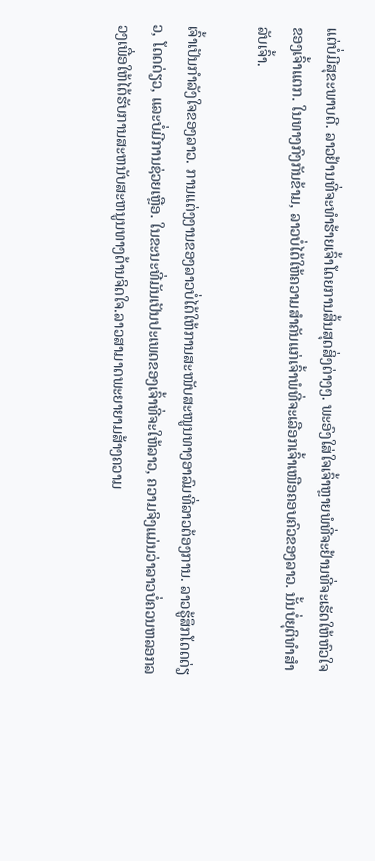ແຕ່ບໍ່ມີສຸຂະພາບດີ. ລາວຢ້ານທີ່ຈະທໍາຮ້າຍເຈົ້າໂດຍການສິ້ນສຸດສິ່ງຕ່າງໆ. ພະອົງໃສ່ໃຈເຈົ້າຫຼາຍພໍທີ່ຈະຢ້ານທີ່ຈະເຮັດໃຫ້ຫົວໃຈຂອງເຈົ້າແຕກ. ໃນທາງກົງກັນຂ້າມ, ລາວບໍ່ໄດ້ໃຫ້ຄວາມສຳຄັນແກ່ເຈົ້າພໍທີ່ຈະເລືອກເຈົ້າເໜືອຄອບຄົວຂອງລາວ. ນັ້ນບໍ່ຍຸຕິທຳສຳລັບເຈົ້າ.

ເຈົ້າເປັນກຳລັງໃຈຂອງລາວ. ການແຕ່ງງານຂອງລາວບໍ່ໄດ້ໃຫ້ການສະໜັບສະໜູນທາງອາລົມທີ່ລາວຕ້ອງການ. ລາວຮູ້ສຶກໂດດດ່ຽວ, ໂດດດ່ຽວ, ແລະບໍ່ມີການຊ່ວຍເຫຼືອ. ໃນຂະນະທີ່ມັນເປັນປະເພດຂອງເຈົ້າທີ່ຈະໃຫ້ລາວ, ຄວາມຈິງແມ່ນວ່າລາວບໍ່ຄວນຫລອກລວງເພື່ອໃຫ້ໄດ້ຮັບການສະຫນັບສະຫນູນທາງດ້ານຈິດໃຈ.ລາວສາມາດພະຍາຍາມສ້າງຄວາມ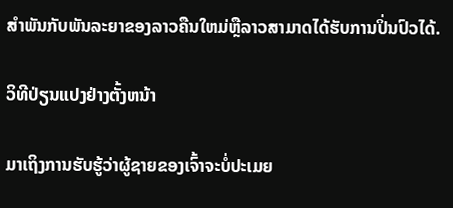ສໍາພັນກັບພັນລະຍາຂອງລາວຄືນໃຫມ່ຫຼືລາວສາມາດໄດ້ຮັບການປິ່ນປົວໄດ້.

ວິທີປ່ຽນແປງຢ່າງຕັ້ງຫນ້າ

ມາເຖິງການຮັບຮູ້ວ່າຜູ້ຊາຍຂອງເຈົ້າຈະບໍ່ປະເມຍ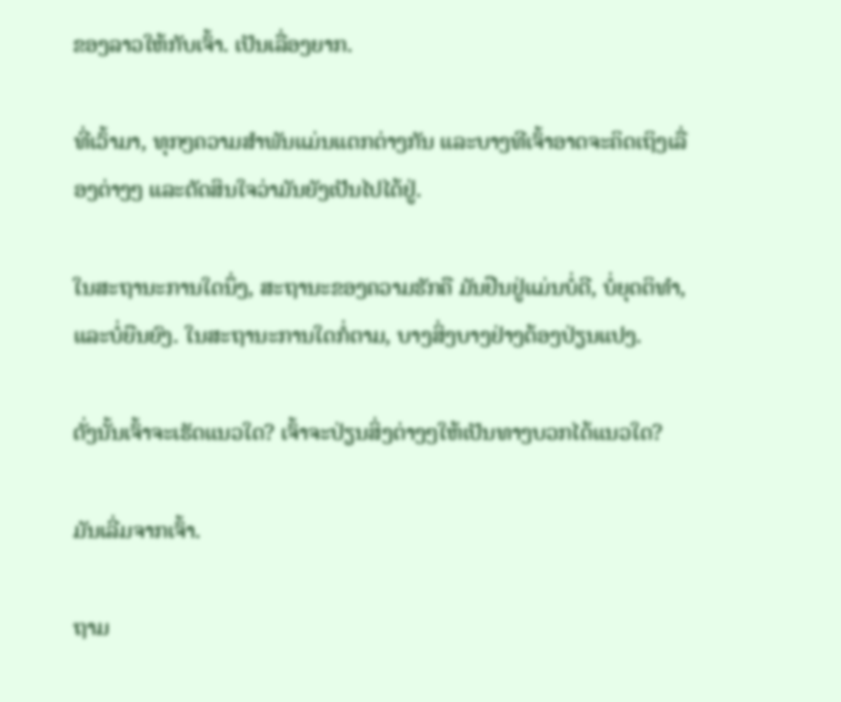ຂອງລາວໃຫ້ກັບເຈົ້າ. ເປັນເລື່ອງຍາກ.

ທີ່ເວົ້າມາ, ທຸກໆຄວາມສຳພັນແມ່ນແຕກຕ່າງກັນ ແລະບາງທີເຈົ້າອາດຈະຄິດເຖິງເລື່ອງຕ່າງໆ ແລະຕັດສິນໃຈວ່າມັນຍັງເປັນໄປໄດ້ຢູ່.

ໃນສະຖານະການໃດນຶ່ງ, ສະຖານະຂອງຄວາມຮັກຄື ມັນຢືນຢູ່ແມ່ນບໍ່ດີ, ບໍ່ຍຸດຕິທໍາ, ແລະບໍ່ຍືນຍົງ. ໃນສະຖານະການໃດກໍ່ຕາມ, ບາງສິ່ງບາງຢ່າງຕ້ອງປ່ຽນແປງ.

ດັ່ງນັ້ນເຈົ້າຈະເຮັດແນວໃດ? ເຈົ້າຈະປ່ຽນສິ່ງຕ່າງໆໃຫ້ເປັນທາງບວກໄດ້ແນວໃດ?

ມັນເລີ່ມຈາກເຈົ້າ.

ຖາມ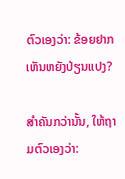ຕົວເອງວ່າ: ຂ້ອຍຢາກເຫັນຫຍັງປ່ຽນແປງ?

ສຳຄັນກວ່ານັ້ນ, ໃຫ້ຖາມຕົວເອງວ່າ: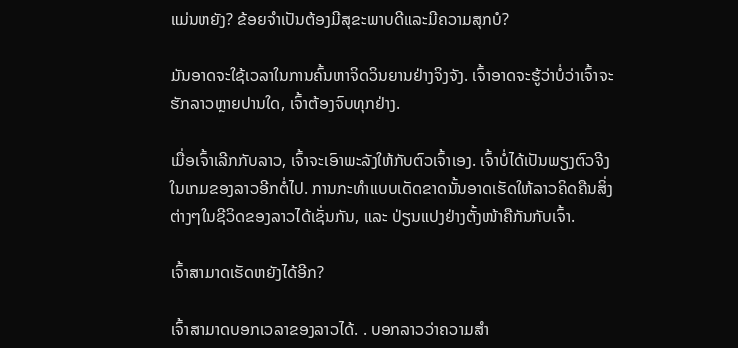ແມ່ນຫຍັງ? ຂ້ອຍຈໍາເປັນຕ້ອງມີສຸຂະພາບດີແລະມີຄວາມສຸກບໍ?

ມັນອາດຈະໃຊ້ເວລາໃນການຄົ້ນຫາຈິດວິນຍານຢ່າງຈິງຈັງ. ເຈົ້າອາດຈະຮູ້ວ່າບໍ່ວ່າເຈົ້າຈະຮັກລາວຫຼາຍປານໃດ, ເຈົ້າຕ້ອງຈົບທຸກຢ່າງ.

ເມື່ອເຈົ້າເລີກກັບລາວ, ເຈົ້າຈະເອົາພະລັງໃຫ້ກັບຕົວເຈົ້າເອງ. ເຈົ້າບໍ່ໄດ້ເປັນພຽງຕົວຈີງໃນເກມຂອງລາວອີກຕໍ່ໄປ. ການກະທຳແບບເດັດຂາດນັ້ນອາດເຮັດໃຫ້ລາວຄິດຄືນສິ່ງຕ່າງໆໃນຊີວິດຂອງລາວໄດ້ເຊັ່ນກັນ, ແລະ ປ່ຽນແປງຢ່າງຕັ້ງໜ້າຄືກັນກັບເຈົ້າ.

ເຈົ້າສາມາດເຮັດຫຍັງໄດ້ອີກ?

ເຈົ້າສາມາດບອກເວລາຂອງລາວໄດ້. . ບອກລາວວ່າຄວາມສຳ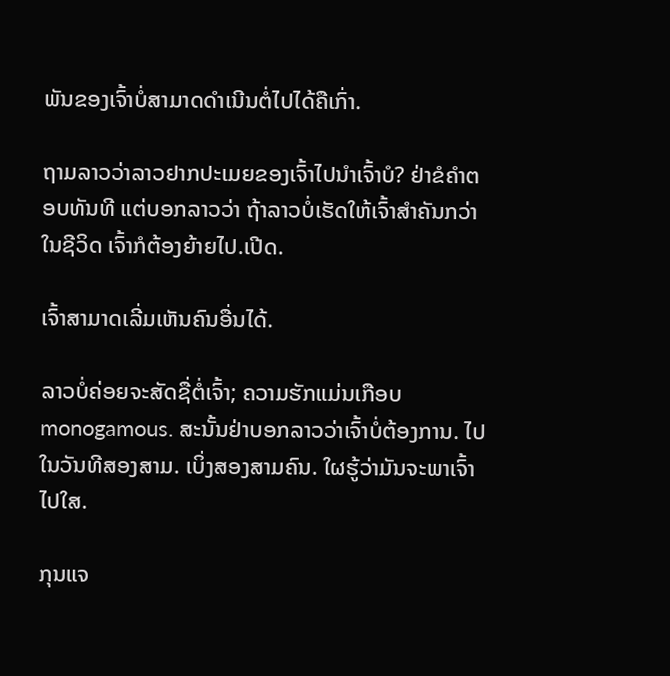ພັນຂອງເຈົ້າບໍ່ສາມາດດຳເນີນຕໍ່ໄປໄດ້ຄືເກົ່າ.

ຖາມລາວວ່າລາວຢາກປະເມຍຂອງເຈົ້າໄປນຳເຈົ້າບໍ? ຢ່າຂໍຄຳຕອບທັນທີ ແຕ່ບອກລາວວ່າ ຖ້າລາວບໍ່ເຮັດໃຫ້ເຈົ້າສຳຄັນກວ່າໃນຊີວິດ ເຈົ້າກໍຕ້ອງຍ້າຍໄປ.ເປີດ.

ເຈົ້າສາມາດເລີ່ມເຫັນຄົນອື່ນໄດ້.

ລາວບໍ່ຄ່ອຍຈະສັດຊື່ຕໍ່ເຈົ້າ; ຄວາມຮັກແມ່ນເກືອບ monogamous. ສະນັ້ນຢ່າບອກລາວວ່າເຈົ້າບໍ່ຕ້ອງການ. ໄປໃນວັນທີສອງສາມ. ເບິ່ງສອງສາມຄົນ. ໃຜຮູ້ວ່າມັນຈະພາເຈົ້າໄປໃສ.

ກຸນແຈ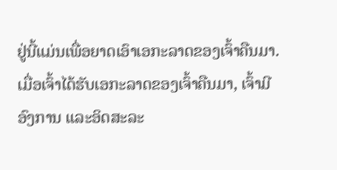ຢູ່ນີ້ແມ່ນເພື່ອຍາດເອົາເອກະລາດຂອງເຈົ້າຄືນມາ. ເມື່ອເຈົ້າໄດ້ຮັບເອກະລາດຂອງເຈົ້າຄືນມາ, ເຈົ້າມີອົງການ ແລະອິດສະລະ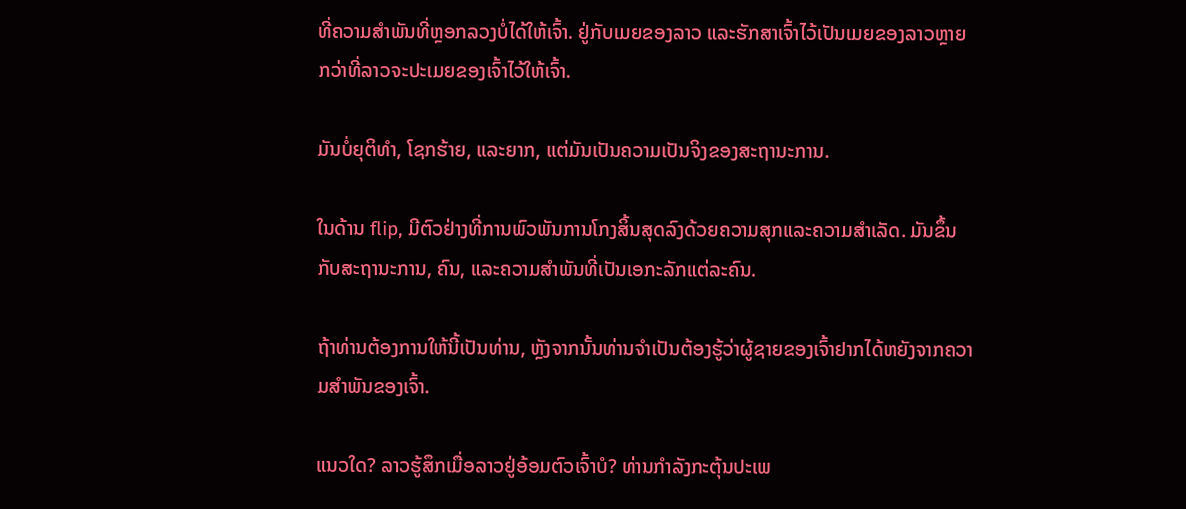ທີ່ຄວາມສຳພັນທີ່ຫຼອກລວງບໍ່ໄດ້ໃຫ້ເຈົ້າ. ຢູ່ກັບເມຍຂອງລາວ ແລະຮັກສາເຈົ້າໄວ້ເປັນເມຍຂອງລາວຫຼາຍກວ່າທີ່ລາວຈະປະເມຍຂອງເຈົ້າໄວ້ໃຫ້ເຈົ້າ.

ມັນບໍ່ຍຸຕິທຳ, ໂຊກຮ້າຍ, ແລະຍາກ, ແຕ່ມັນເປັນຄວາມເປັນຈິງຂອງສະຖານະການ.

ໃນດ້ານ flip, ມີຕົວຢ່າງທີ່ການພົວພັນການໂກງສິ້ນສຸດລົງດ້ວຍຄວາມສຸກແລະຄວາມສໍາເລັດ. ມັນຂຶ້ນກັບສະຖານະການ, ຄົນ, ແລະຄວາມສໍາພັນທີ່ເປັນເອກະລັກແຕ່ລະຄົນ.

ຖ້າທ່ານຕ້ອງການໃຫ້ນີ້ເປັນທ່ານ, ຫຼັງຈາກນັ້ນທ່ານຈໍາເປັນຕ້ອງຮູ້ວ່າຜູ້ຊາຍຂອງເຈົ້າຢາກໄດ້ຫຍັງຈາກຄວາມສໍາພັນຂອງເຈົ້າ.

ແນວໃດ? ລາວຮູ້ສຶກເມື່ອລາວຢູ່ອ້ອມຕົວເຈົ້າບໍ? ທ່ານກໍາລັງກະຕຸ້ນປະເພ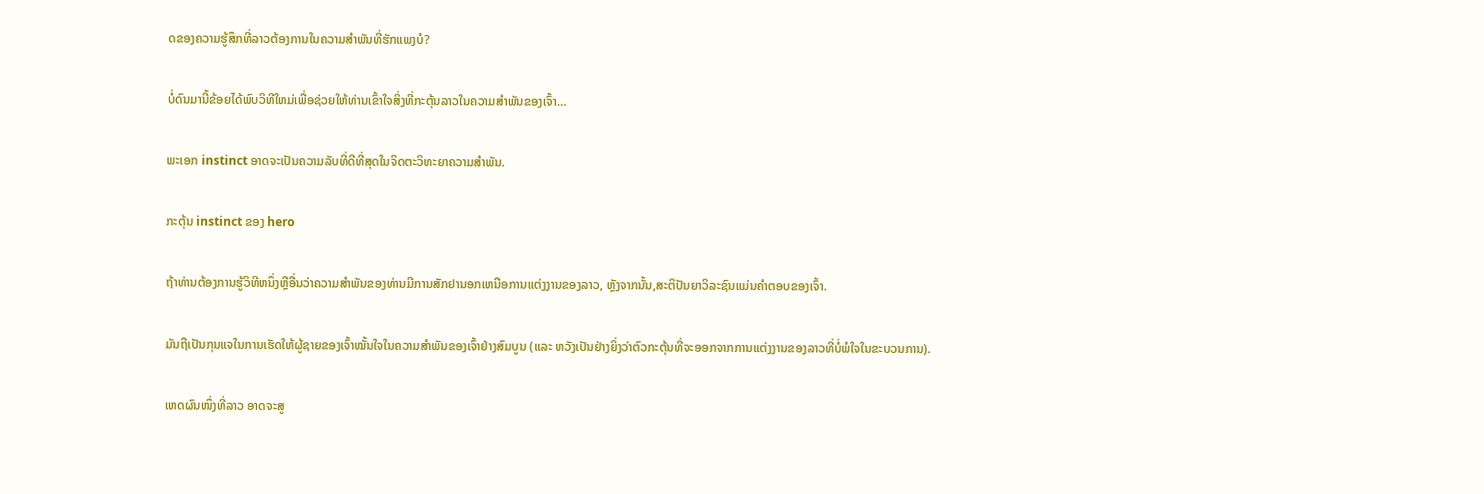ດຂອງຄວາມຮູ້ສຶກທີ່ລາວຕ້ອງການໃນຄວາມສໍາພັນທີ່ຮັກແພງບໍ?

ບໍ່ດົນມານີ້ຂ້ອຍໄດ້ພົບວິທີໃຫມ່ເພື່ອຊ່ວຍໃຫ້ທ່ານເຂົ້າໃຈສິ່ງທີ່ກະຕຸ້ນລາວໃນຄວາມສໍາພັນຂອງເຈົ້າ…

ພະເອກ instinct ອາດຈະເປັນຄວາມລັບທີ່ດີທີ່ສຸດໃນຈິດຕະວິທະຍາຄວາມສໍາພັນ.

ກະຕຸ້ນ instinct ຂອງ hero

ຖ້າທ່ານຕ້ອງການຮູ້ວິທີຫນຶ່ງຫຼືອື່ນວ່າຄວາມສໍາພັນຂອງທ່ານມີການສັກຢານອກເຫນືອການແຕ່ງງານຂອງລາວ, ຫຼັງຈາກນັ້ນ,ສະຕິປັນຍາວິລະຊົນແມ່ນຄຳຕອບຂອງເຈົ້າ.

ມັນຖືເປັນກຸນແຈໃນການເຮັດໃຫ້ຜູ້ຊາຍຂອງເຈົ້າໝັ້ນໃຈໃນຄວາມສຳພັນຂອງເຈົ້າຢ່າງສົມບູນ (ແລະ ຫວັງເປັນຢ່າງຍິ່ງວ່າຕົວກະຕຸ້ນທີ່ຈະອອກຈາກການແຕ່ງງານຂອງລາວທີ່ບໍ່ພໍໃຈໃນຂະບວນການ).

ເຫດຜົນໜຶ່ງທີ່ລາວ ອາດຈະສູ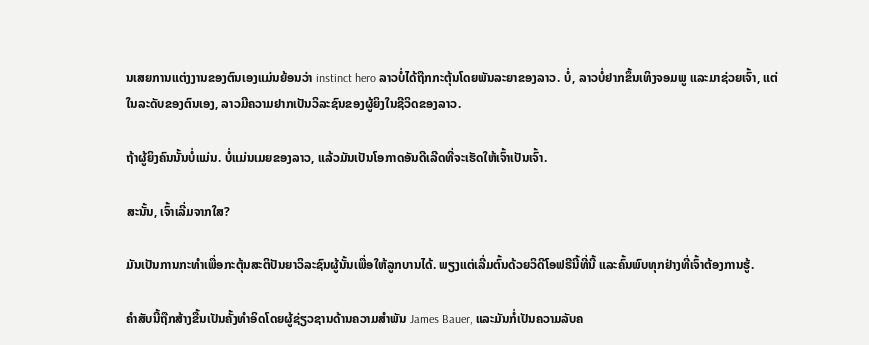ນເສຍການແຕ່ງງານຂອງຕົນເອງແມ່ນຍ້ອນວ່າ instinct hero ລາວບໍ່ໄດ້ຖືກກະຕຸ້ນໂດຍພັນລະຍາຂອງລາວ. ບໍ່, ລາວບໍ່ຢາກຂຶ້ນເທິງຈອມພູ ແລະມາຊ່ວຍເຈົ້າ, ແຕ່ໃນລະດັບຂອງຕົນເອງ, ລາວມີຄວາມຢາກເປັນວິລະຊົນຂອງຜູ້ຍິງໃນຊີວິດຂອງລາວ.

ຖ້າຜູ້ຍິງຄົນນັ້ນບໍ່ແມ່ນ. ບໍ່ແມ່ນເມຍຂອງລາວ, ແລ້ວມັນເປັນໂອກາດອັນດີເລີດທີ່ຈະເຮັດໃຫ້ເຈົ້າເປັນເຈົ້າ.

ສະນັ້ນ, ເຈົ້າເລີ່ມຈາກໃສ?

ມັນເປັນການກະທຳເພື່ອກະຕຸ້ນສະຕິປັນຍາວິລະຊົນຜູ້ນັ້ນເພື່ອໃຫ້ລູກບານໄດ້. ພຽງແຕ່ເລີ່ມຕົ້ນດ້ວຍວິດີໂອຟຣີນີ້ທີ່ນີ້ ແລະຄົ້ນພົບທຸກຢ່າງທີ່ເຈົ້າຕ້ອງການຮູ້.

ຄຳສັບນີ້ຖືກສ້າງຂື້ນເປັນຄັ້ງທຳອິດໂດຍຜູ້ຊ່ຽວຊານດ້ານຄວາມສຳພັນ James Bauer, ແລະມັນກໍ່ເປັນຄວາມລັບຄ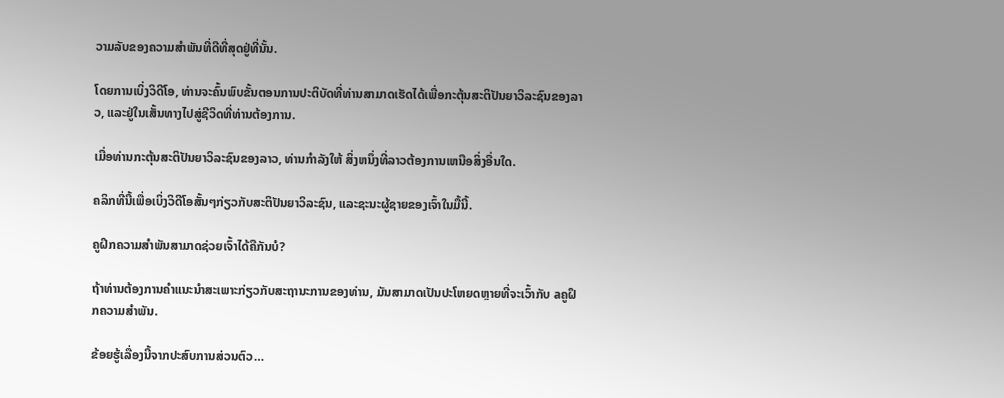ວາມລັບຂອງຄວາມສຳພັນທີ່ດີທີ່ສຸດຢູ່ທີ່ນັ້ນ.

ໂດຍການເບິ່ງວິດີໂອ, ທ່ານຈະຄົ້ນພົບຂັ້ນຕອນການປະຕິບັດທີ່ທ່ານສາມາດເຮັດໄດ້ເພື່ອກະຕຸ້ນສະຕິປັນຍາວິລະຊົນຂອງລາວ, ແລະຢູ່ໃນເສັ້ນທາງໄປສູ່ຊີວິດທີ່ທ່ານຕ້ອງການ.

ເມື່ອທ່ານກະຕຸ້ນສະຕິປັນຍາວິລະຊົນຂອງລາວ, ທ່ານກໍາລັງໃຫ້ ສິ່ງຫນຶ່ງທີ່ລາວຕ້ອງການເຫນືອສິ່ງອື່ນໃດ.

ຄລິກທີ່ນີ້ເພື່ອເບິ່ງວິດີໂອສັ້ນໆກ່ຽວກັບສະຕິປັນຍາວິລະຊົນ, ແລະຊະນະຜູ້ຊາຍຂອງເຈົ້າໃນມື້ນີ້.

ຄູຝຶກຄວາມສຳພັນສາມາດຊ່ວຍເຈົ້າໄດ້ຄືກັນບໍ?

ຖ້າທ່ານຕ້ອງການຄໍາແນະນໍາສະເພາະກ່ຽວກັບສະຖານະການຂອງທ່ານ, ມັນສາມາດເປັນປະໂຫຍດຫຼາຍທີ່ຈະເວົ້າກັບ aຄູຝຶກຄວາມສຳພັນ.

ຂ້ອຍຮູ້ເລື່ອງນີ້ຈາກປະສົບການສ່ວນຕົວ…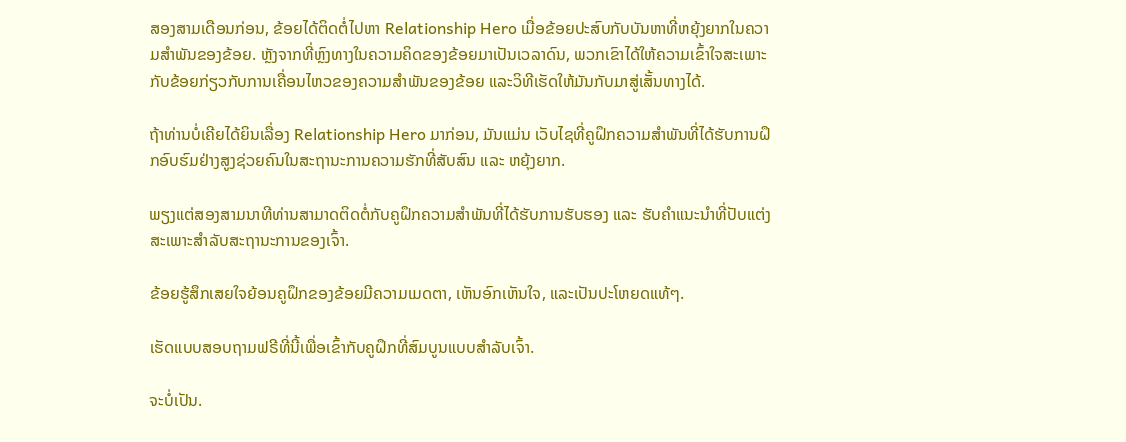ສອງສາມເດືອນກ່ອນ, ຂ້ອຍໄດ້ຕິດຕໍ່ໄປຫາ Relationship Hero ເມື່ອຂ້ອຍປະສົບກັບບັນຫາທີ່ຫຍຸ້ງຍາກໃນຄວາມສຳພັນຂອງຂ້ອຍ. ຫຼັງຈາກທີ່ຫຼົງທາງໃນຄວາມຄິດຂອງຂ້ອຍມາເປັນເວລາດົນ, ພວກເຂົາໄດ້ໃຫ້ຄວາມເຂົ້າໃຈສະເພາະກັບຂ້ອຍກ່ຽວກັບການເຄື່ອນໄຫວຂອງຄວາມສຳພັນຂອງຂ້ອຍ ແລະວິທີເຮັດໃຫ້ມັນກັບມາສູ່ເສັ້ນທາງໄດ້.

ຖ້າທ່ານບໍ່ເຄີຍໄດ້ຍິນເລື່ອງ Relationship Hero ມາກ່ອນ, ມັນແມ່ນ ເວັບໄຊທີ່ຄູຝຶກຄວາມສຳພັນທີ່ໄດ້ຮັບການຝຶກອົບຮົມຢ່າງສູງຊ່ວຍຄົນໃນສະຖານະການຄວາມຮັກທີ່ສັບສົນ ແລະ ຫຍຸ້ງຍາກ.

ພຽງແຕ່ສອງສາມນາທີທ່ານສາມາດຕິດຕໍ່ກັບຄູຝຶກຄວາມສຳພັນທີ່ໄດ້ຮັບການຮັບຮອງ ແລະ ຮັບຄຳແນະນຳທີ່ປັບແຕ່ງສະເພາະສຳລັບສະຖານະການຂອງເຈົ້າ.

ຂ້ອຍຮູ້ສຶກເສຍໃຈຍ້ອນຄູຝຶກຂອງຂ້ອຍມີຄວາມເມດຕາ, ເຫັນອົກເຫັນໃຈ, ແລະເປັນປະໂຫຍດແທ້ໆ.

ເຮັດແບບສອບຖາມຟຣີທີ່ນີ້ເພື່ອເຂົ້າກັບຄູຝຶກທີ່ສົມບູນແບບສຳລັບເຈົ້າ.

ຈະບໍ່ເປັນ.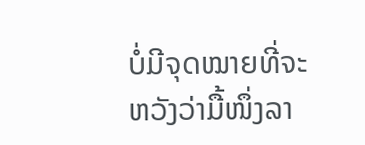ບໍ່ມີຈຸດໝາຍທີ່ຈະຫວັງວ່າມື້ໜຶ່ງລາ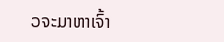ວຈະມາຫາເຈົ້າ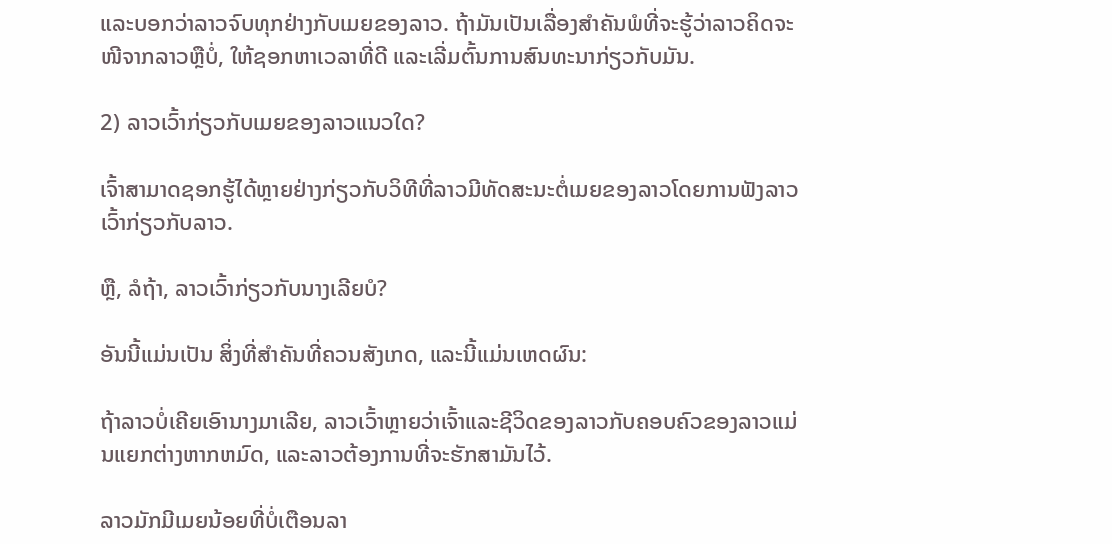ແລະບອກວ່າລາວຈົບທຸກຢ່າງກັບເມຍຂອງລາວ. ຖ້າມັນເປັນເລື່ອງສຳຄັນພໍທີ່ຈະຮູ້ວ່າລາວຄິດຈະໜີຈາກລາວຫຼືບໍ່, ໃຫ້ຊອກຫາເວລາທີ່ດີ ແລະເລີ່ມຕົ້ນການສົນທະນາກ່ຽວກັບມັນ.

2) ລາວເວົ້າກ່ຽວກັບເມຍຂອງລາວແນວໃດ?

ເຈົ້າສາມາດຊອກຮູ້ໄດ້ຫຼາຍຢ່າງກ່ຽວກັບວິທີທີ່ລາວມີທັດສະນະຕໍ່ເມຍຂອງລາວໂດຍການຟັງລາວເວົ້າກ່ຽວກັບລາວ.

ຫຼື, ລໍຖ້າ, ລາວເວົ້າກ່ຽວກັບນາງເລີຍບໍ?

ອັນນີ້ແມ່ນເປັນ ສິ່ງທີ່ສໍາຄັນທີ່ຄວນສັງເກດ, ແລະນີ້ແມ່ນເຫດຜົນ:

ຖ້າລາວບໍ່ເຄີຍເອົານາງມາເລີຍ, ລາວເວົ້າຫຼາຍວ່າເຈົ້າແລະຊີວິດຂອງລາວກັບຄອບຄົວຂອງລາວແມ່ນແຍກຕ່າງຫາກຫມົດ, ແລະລາວຕ້ອງການທີ່ຈະຮັກສາມັນໄວ້.

ລາວມັກມີເມຍນ້ອຍທີ່ບໍ່ເຕືອນລາ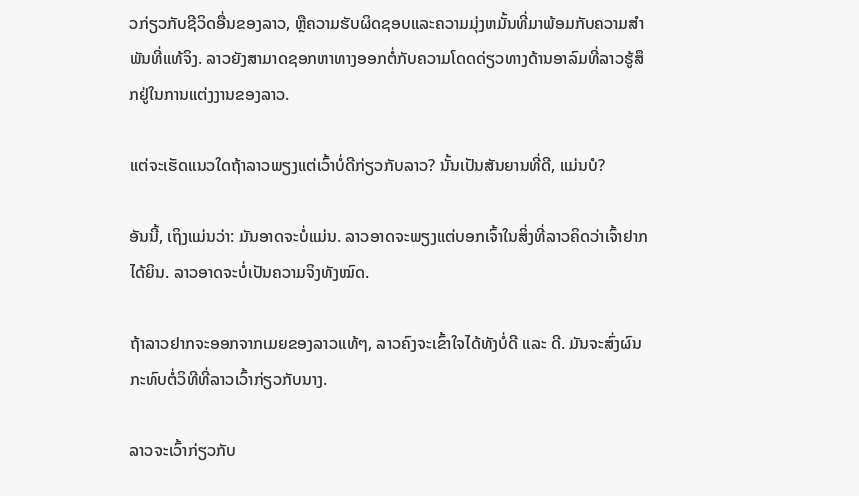ວກ່ຽວກັບຊີວິດອື່ນຂອງລາວ, ຫຼືຄວາມຮັບຜິດຊອບແລະຄວາມມຸ່ງຫມັ້ນທີ່ມາພ້ອມກັບຄວາມສໍາພັນທີ່ແທ້ຈິງ. ລາວຍັງສາມາດຊອກຫາທາງອອກຕໍ່ກັບຄວາມໂດດດ່ຽວທາງດ້ານອາລົມທີ່ລາວຮູ້ສຶກຢູ່ໃນການແຕ່ງງານຂອງລາວ.

ແຕ່ຈະເຮັດແນວໃດຖ້າລາວພຽງແຕ່ເວົ້າບໍ່ດີກ່ຽວກັບລາວ? ນັ້ນເປັນສັນຍານທີ່ດີ, ແມ່ນບໍ?

ອັນນີ້, ເຖິງແມ່ນວ່າ: ມັນອາດຈະບໍ່ແມ່ນ. ລາວອາດຈະພຽງແຕ່ບອກເຈົ້າໃນສິ່ງທີ່ລາວຄິດວ່າເຈົ້າຢາກໄດ້ຍິນ. ລາວອາດຈະບໍ່ເປັນຄວາມຈິງທັງໝົດ.

ຖ້າລາວຢາກຈະອອກຈາກເມຍຂອງລາວແທ້ໆ, ລາວຄົງຈະເຂົ້າໃຈໄດ້ທັງບໍ່ດີ ແລະ ດີ. ມັນຈະສົ່ງຜົນກະທົບຕໍ່ວິທີທີ່ລາວເວົ້າກ່ຽວກັບນາງ.

ລາວຈະເວົ້າກ່ຽວກັບ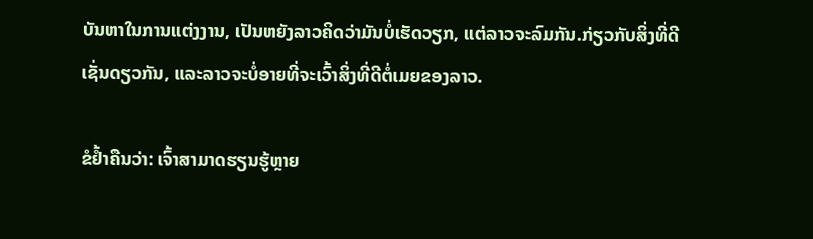ບັນຫາໃນການແຕ່ງງານ, ເປັນຫຍັງລາວຄິດວ່າມັນບໍ່ເຮັດວຽກ, ແຕ່ລາວຈະລົມກັນ.ກ່ຽວກັບສິ່ງທີ່ດີເຊັ່ນດຽວກັນ, ແລະລາວຈະບໍ່ອາຍທີ່ຈະເວົ້າສິ່ງທີ່ດີຕໍ່ເມຍຂອງລາວ.

ຂໍຢ້ຳຄືນວ່າ: ເຈົ້າສາມາດຮຽນຮູ້ຫຼາຍ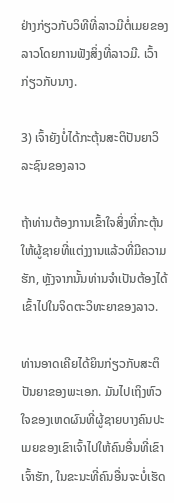ຢ່າງກ່ຽວກັບວິທີທີ່ລາວມີຕໍ່ເມຍຂອງລາວໂດຍການຟັງສິ່ງທີ່ລາວມີ. ເວົ້າກ່ຽວກັບນາງ.

3) ເຈົ້າຍັງບໍ່ໄດ້ກະຕຸ້ນສະຕິປັນຍາວິລະຊົນຂອງລາວ

ຖ້າທ່ານຕ້ອງການເຂົ້າໃຈສິ່ງທີ່ກະຕຸ້ນໃຫ້ຜູ້ຊາຍທີ່ແຕ່ງງານແລ້ວທີ່ມີຄວາມຮັກ, ຫຼັງຈາກນັ້ນທ່ານຈໍາເປັນຕ້ອງໄດ້ເຂົ້າໄປໃນຈິດຕະວິທະຍາຂອງລາວ.

ທ່ານອາດເຄີຍໄດ້ຍິນກ່ຽວກັບສະຕິປັນຍາຂອງພະເອກ. ມັນໄປເຖິງຫົວໃຈຂອງເຫດຜົນທີ່ຜູ້ຊາຍບາງຄົນປະເມຍຂອງເຂົາເຈົ້າໄປໃຫ້ຄົນອື່ນທີ່ເຂົາເຈົ້າຮັກ, ໃນຂະນະທີ່ຄົນອື່ນຈະບໍ່ເຮັດ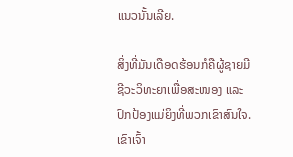ແນວນັ້ນເລີຍ.

ສິ່ງທີ່ມັນເດືອດຮ້ອນກໍຄືຜູ້ຊາຍມີຊີວະວິທະຍາເພື່ອສະໜອງ ແລະ ປົກປ້ອງແມ່ຍິງທີ່ພວກເຂົາສົນໃຈ. ເຂົາເຈົ້າ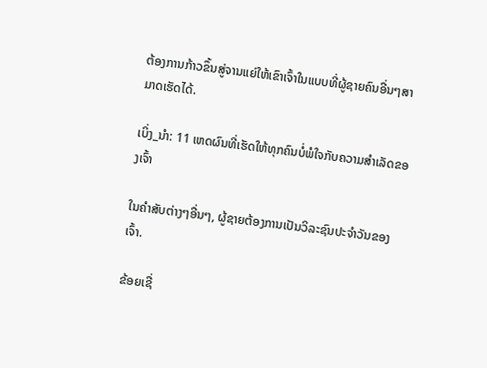ຕ້ອງການກ້າວຂຶ້ນສູ່ຈານແຍ່ໃຫ້ເຂົາເຈົ້າໃນແບບທີ່ຜູ້ຊາຍຄົນອື່ນໆສາມາດເຮັດໄດ້.

ເບິ່ງ_ນຳ: 11 ເຫດຜົນທີ່ເຮັດໃຫ້ທຸກຄົນບໍ່ພໍໃຈກັບຄວາມສໍາເລັດຂອງເຈົ້າ

ໃນຄໍາສັບຕ່າງໆອື່ນໆ, ຜູ້ຊາຍຕ້ອງການເປັນວິລະຊົນປະຈໍາວັນຂອງເຈົ້າ.

ຂ້ອຍເຊື່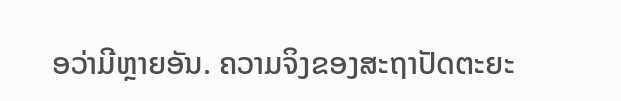ອວ່າມີຫຼາຍອັນ. ຄວາມຈິງຂອງສະຖາປັດຕະຍະ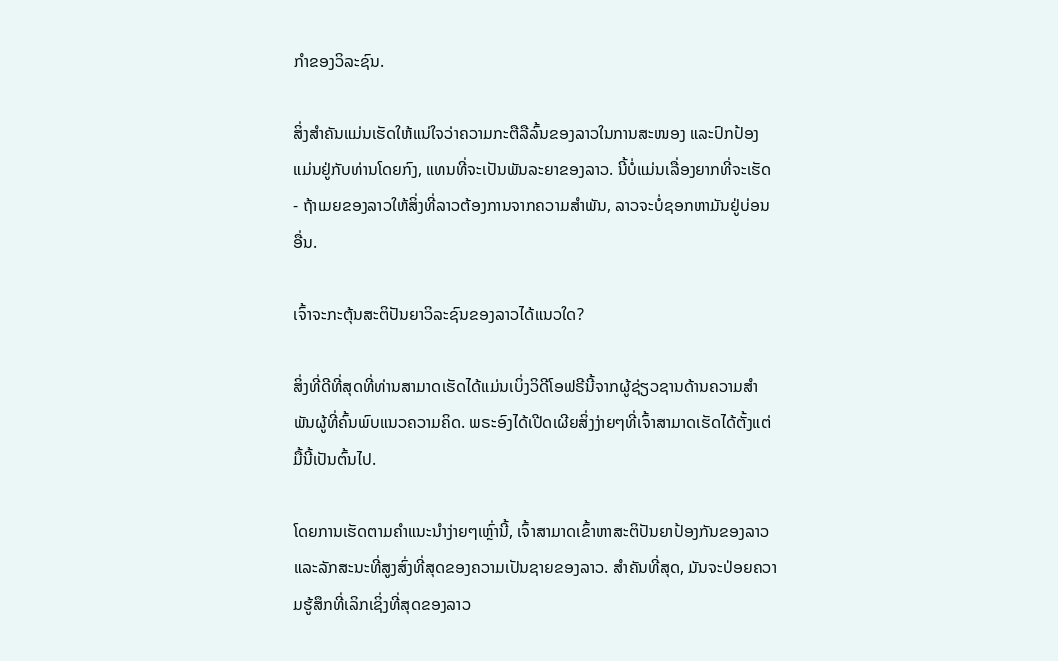ກຳຂອງວິລະຊົນ.

ສິ່ງສຳຄັນແມ່ນເຮັດໃຫ້ແນ່ໃຈວ່າຄວາມກະຕືລືລົ້ນຂອງລາວໃນການສະໜອງ ແລະປົກປ້ອງແມ່ນຢູ່ກັບທ່ານໂດຍກົງ, ແທນທີ່ຈະເປັນພັນລະຍາຂອງລາວ. ນີ້ບໍ່ແມ່ນເລື່ອງຍາກທີ່ຈະເຮັດ - ຖ້າເມຍຂອງລາວໃຫ້ສິ່ງທີ່ລາວຕ້ອງການຈາກຄວາມສໍາພັນ, ລາວຈະບໍ່ຊອກຫາມັນຢູ່ບ່ອນອື່ນ.

ເຈົ້າຈະກະຕຸ້ນສະຕິປັນຍາວິລະຊົນຂອງລາວໄດ້ແນວໃດ?

ສິ່ງທີ່ດີທີ່ສຸດທີ່ທ່ານສາມາດເຮັດໄດ້ແມ່ນເບິ່ງວິດີໂອຟຣີນີ້ຈາກຜູ້ຊ່ຽວຊານດ້ານຄວາມສໍາພັນຜູ້ທີ່ຄົ້ນພົບແນວຄວາມຄິດ. ພຣະອົງໄດ້ເປີດເຜີຍສິ່ງງ່າຍໆທີ່ເຈົ້າສາມາດເຮັດໄດ້ຕັ້ງແຕ່ມື້ນີ້ເປັນຕົ້ນໄປ.

ໂດຍການເຮັດຕາມຄຳແນະນຳງ່າຍໆເຫຼົ່ານີ້, ເຈົ້າສາມາດເຂົ້າຫາສະຕິປັນຍາປ້ອງກັນຂອງລາວ ແລະລັກສະນະທີ່ສູງສົ່ງທີ່ສຸດຂອງຄວາມເປັນຊາຍຂອງລາວ. ສຳຄັນທີ່ສຸດ, ມັນຈະປ່ອຍຄວາມຮູ້ສຶກທີ່ເລິກເຊິ່ງທີ່ສຸດຂອງລາວ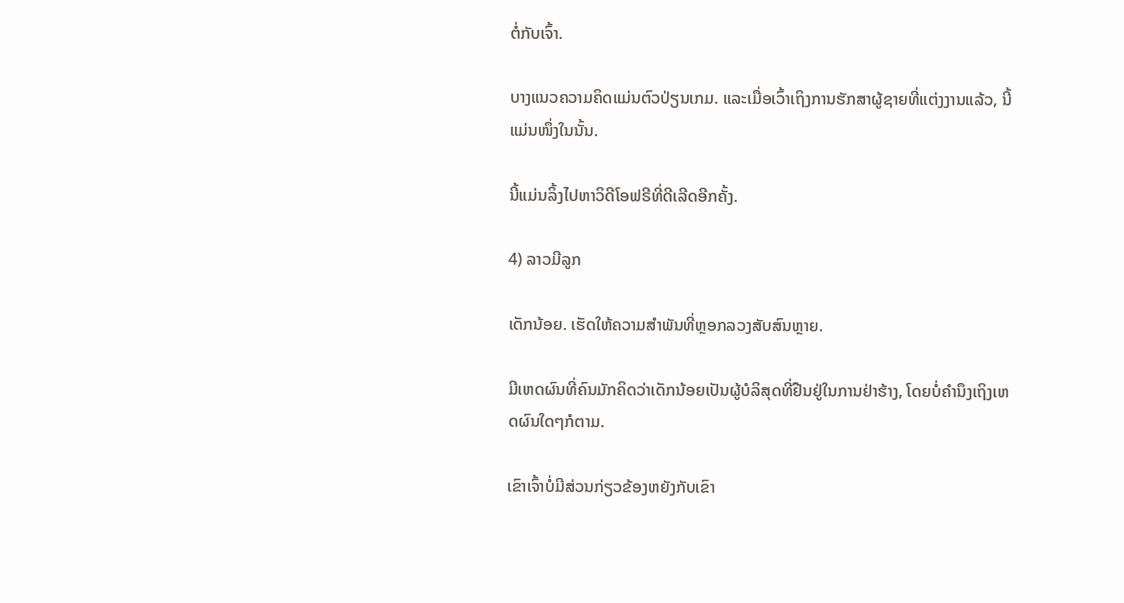ຕໍ່ກັບເຈົ້າ.

ບາງແນວຄວາມຄິດແມ່ນຕົວປ່ຽນເກມ. ແລະເມື່ອເວົ້າເຖິງການຮັກສາຜູ້ຊາຍທີ່ແຕ່ງງານແລ້ວ, ນີ້ແມ່ນໜຶ່ງໃນນັ້ນ.

ນີ້ແມ່ນລິ້ງໄປຫາວິດີໂອຟຣີທີ່ດີເລີດອີກຄັ້ງ.

4) ລາວມີລູກ

ເດັກນ້ອຍ. ເຮັດໃຫ້ຄວາມສຳພັນທີ່ຫຼອກລວງສັບສົນຫຼາຍ.

ມີເຫດຜົນທີ່ຄົນມັກຄິດວ່າເດັກນ້ອຍເປັນຜູ້ບໍລິສຸດທີ່ຢືນຢູ່ໃນການຢ່າຮ້າງ, ໂດຍບໍ່ຄຳນຶງເຖິງເຫດຜົນໃດໆກໍຕາມ.

ເຂົາເຈົ້າບໍ່ມີສ່ວນກ່ຽວຂ້ອງຫຍັງກັບເຂົາ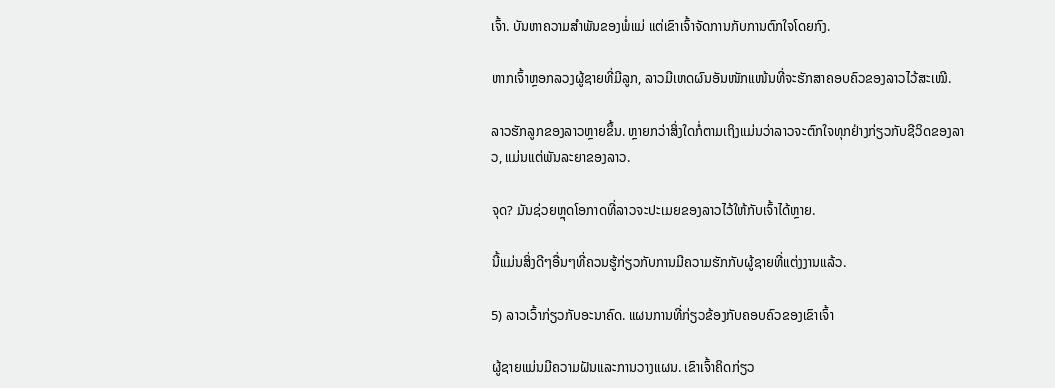ເຈົ້າ. ບັນຫາຄວາມສຳພັນຂອງພໍ່ແມ່ ແຕ່ເຂົາເຈົ້າຈັດການກັບການຕົກໃຈໂດຍກົງ.

ຫາກເຈົ້າຫຼອກລວງຜູ້ຊາຍທີ່ມີລູກ, ລາວມີເຫດຜົນອັນໜັກແໜ້ນທີ່ຈະຮັກສາຄອບຄົວຂອງລາວໄວ້ສະເໝີ.

ລາວຮັກລູກຂອງລາວຫຼາຍຂຶ້ນ. ຫຼາຍກວ່າສິ່ງໃດກໍ່ຕາມເຖິງແມ່ນວ່າລາວຈະຕົກໃຈທຸກຢ່າງກ່ຽວກັບຊີວິດຂອງລາວ, ແມ່ນແຕ່ພັນລະຍາຂອງລາວ.

ຈຸດ? ມັນຊ່ວຍຫຼຸດໂອກາດທີ່ລາວຈະປະເມຍຂອງລາວໄວ້ໃຫ້ກັບເຈົ້າໄດ້ຫຼາຍ.

ນີ້ແມ່ນສິ່ງດີໆອື່ນໆທີ່ຄວນຮູ້ກ່ຽວກັບການມີຄວາມຮັກກັບຜູ້ຊາຍທີ່ແຕ່ງງານແລ້ວ.

5) ລາວເວົ້າກ່ຽວກັບອະນາຄົດ. ແຜນການທີ່ກ່ຽວຂ້ອງກັບຄອບຄົວຂອງເຂົາເຈົ້າ

ຜູ້ຊາຍແມ່ນມີຄວາມຝັນແລະການວາງແຜນ. ເຂົາເຈົ້າຄິດກ່ຽວ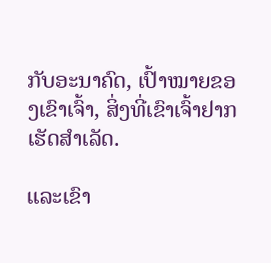ກັບອະນາຄົດ, ເປົ້າໝາຍຂອງເຂົາເຈົ້າ, ສິ່ງທີ່ເຂົາເຈົ້າຢາກເຮັດສໍາເລັດ.

ແລະເຂົາ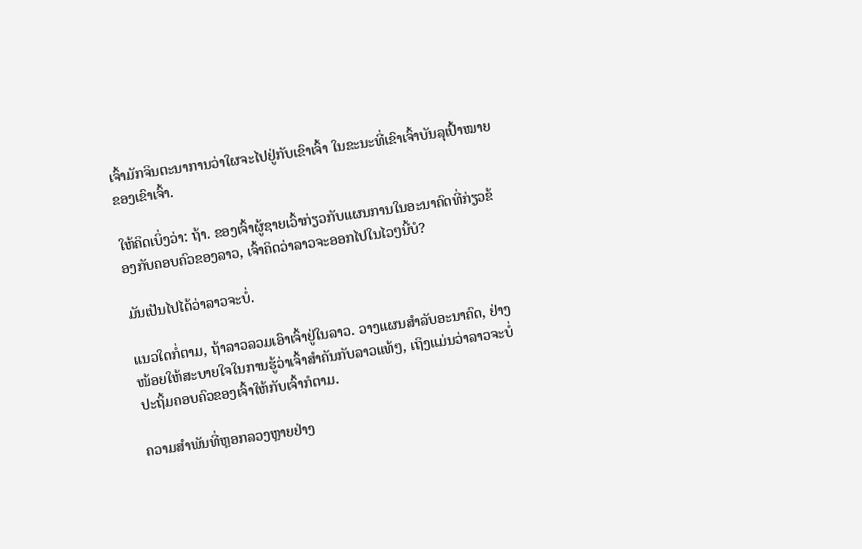ເຈົ້າມັກຈິນຕະນາການວ່າໃຜຈະໄປຢູ່ກັບເຂົາເຈົ້າ ໃນຂະນະທີ່ເຂົາເຈົ້າບັນລຸເປົ້າໝາຍຂອງເຂົາເຈົ້າ.

ໃຫ້ຄິດເບິ່ງວ່າ: ຖ້າ. ຂອງເຈົ້າຜູ້ຊາຍເວົ້າກ່ຽວກັບແຜນການໃນອະນາຄົດທີ່ກ່ຽວຂ້ອງກັບຄອບຄົວຂອງລາວ, ເຈົ້າຄິດວ່າລາວຈະອອກໄປໃນໄວໆນີ້ບໍ?

ມັນເປັນໄປໄດ້ວ່າລາວຈະບໍ່.

ແນວໃດກໍ່ຕາມ, ຖ້າລາວລວມເອົາເຈົ້າຢູ່ໃນລາວ. ວາງແຜນສຳລັບອະນາຄົດ, ຢ່າງໜ້ອຍໃຫ້ສະບາຍໃຈໃນການຮູ້ວ່າເຈົ້າສຳຄັນກັບລາວແທ້ໆ, ເຖິງແມ່ນວ່າລາວຈະບໍ່ປະຖິ້ມຄອບຄົວຂອງເຈົ້າໃຫ້ກັບເຈົ້າກໍຕາມ.

ຄວາມສຳພັນທີ່ຫຼອກລວງຫຼາຍຢ່າງ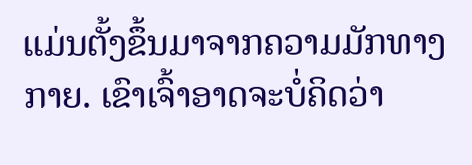ແມ່ນຕັ້ງຂຶ້ນມາຈາກຄວາມມັກທາງກາຍ. ເຂົາເຈົ້າອາດຈະບໍ່ຄິດວ່າ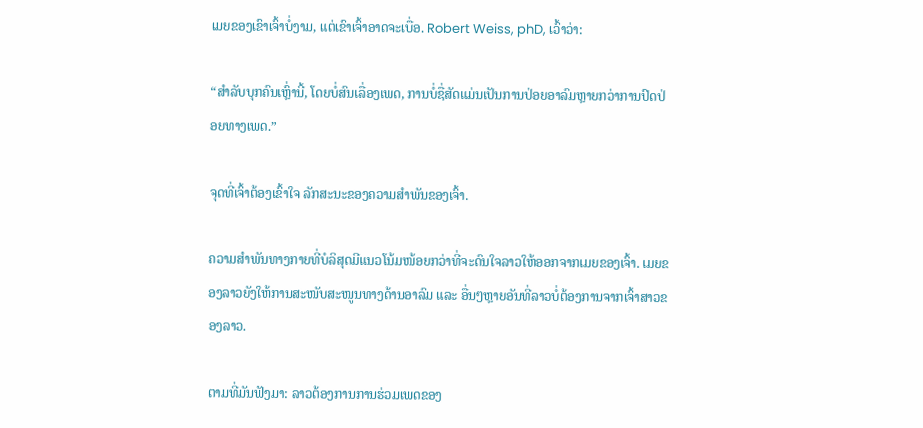ເມຍຂອງເຂົາເຈົ້າບໍ່ງາມ, ແຕ່ເຂົາເຈົ້າອາດຈະເບື່ອ. Robert Weiss, phD, ເວົ້າວ່າ:

“ສຳລັບບຸກຄົນເຫຼົ່ານີ້, ໂດຍບໍ່ສົນເລື່ອງເພດ, ການບໍ່ຊື່ສັດແມ່ນເປັນການປ່ອຍອາລົມຫຼາຍກວ່າການປົດປ່ອຍທາງເພດ.”

ຈຸດທີ່ເຈົ້າຕ້ອງເຂົ້າໃຈ ລັກສະນະຂອງຄວາມສຳພັນຂອງເຈົ້າ.

ຄວາມສຳພັນທາງກາຍທີ່ບໍລິສຸດມີແນວໂນ້ມໜ້ອຍກວ່າທີ່ຈະດົນໃຈລາວໃຫ້ອອກຈາກເມຍຂອງເຈົ້າ. ເມຍຂອງລາວຍັງໃຫ້ການສະໜັບສະໜູນທາງດ້ານອາລົມ ແລະ ອື່ນໆຫຼາຍອັນທີ່ລາວບໍ່ຕ້ອງການຈາກເຈົ້າສາວຂອງລາວ.

ຕາມທີ່ມັນຟັງມາ: ລາວຕ້ອງການການຮ່ວມເພດຂອງ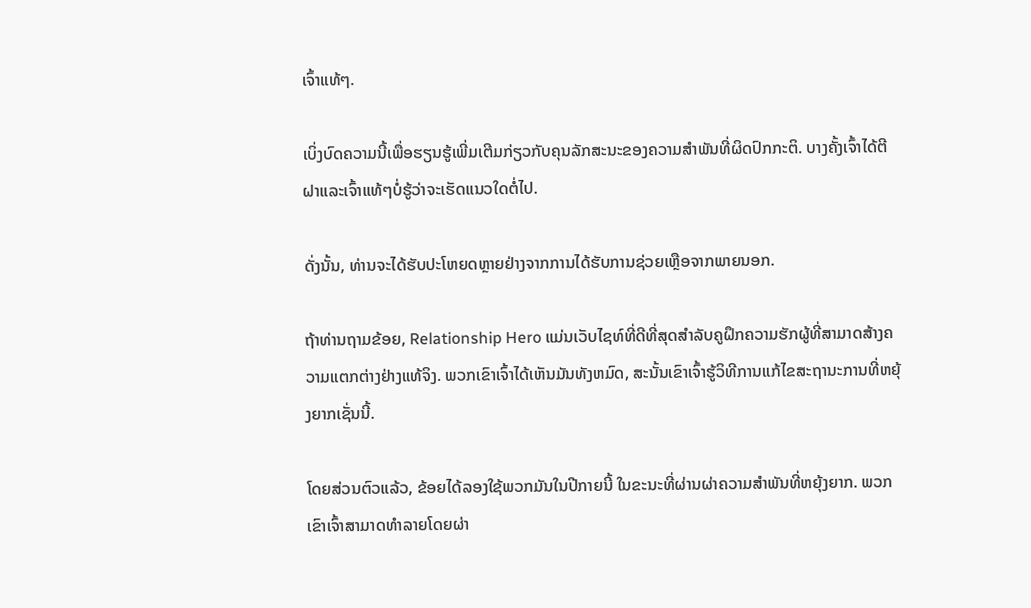ເຈົ້າແທ້ໆ.

ເບິ່ງບົດຄວາມນີ້ເພື່ອຮຽນຮູ້ເພີ່ມເຕີມກ່ຽວກັບຄຸນລັກສະນະຂອງຄວາມສຳພັນທີ່ຜິດປົກກະຕິ. ບາງຄັ້ງເຈົ້າໄດ້ຕີຝາແລະເຈົ້າແທ້ໆບໍ່ຮູ້ວ່າຈະເຮັດແນວໃດຕໍ່ໄປ.

ດັ່ງນັ້ນ, ທ່ານຈະໄດ້ຮັບປະໂຫຍດຫຼາຍຢ່າງຈາກການໄດ້ຮັບການຊ່ວຍເຫຼືອຈາກພາຍນອກ.

ຖ້າທ່ານຖາມຂ້ອຍ, Relationship Hero ແມ່ນເວັບໄຊທ໌ທີ່ດີທີ່ສຸດສໍາລັບຄູຝຶກຄວາມຮັກຜູ້ທີ່ສາມາດສ້າງຄວາມແຕກຕ່າງຢ່າງແທ້ຈິງ. ພວກເຂົາເຈົ້າໄດ້ເຫັນມັນທັງຫມົດ, ສະນັ້ນເຂົາເຈົ້າຮູ້ວິທີການແກ້ໄຂສະຖານະການທີ່ຫຍຸ້ງຍາກເຊັ່ນນີ້.

ໂດຍສ່ວນຕົວແລ້ວ, ຂ້ອຍໄດ້ລອງໃຊ້ພວກມັນໃນປີກາຍນີ້ ໃນຂະນະທີ່ຜ່ານຜ່າຄວາມສຳພັນທີ່ຫຍຸ້ງຍາກ. ພວກເຂົາເຈົ້າສາມາດທໍາລາຍໂດຍຜ່າ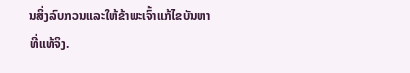ນສິ່ງລົບກວນແລະໃຫ້ຂ້າພະເຈົ້າແກ້ໄຂບັນຫາທີ່ແທ້ຈິງ.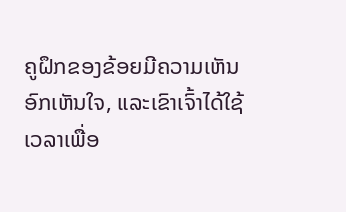ຄູຝຶກຂອງຂ້ອຍມີຄວາມເຫັນອົກເຫັນໃຈ, ແລະເຂົາເຈົ້າໄດ້ໃຊ້ເວລາເພື່ອ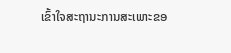ເຂົ້າໃຈສະຖານະການສະເພາະຂອ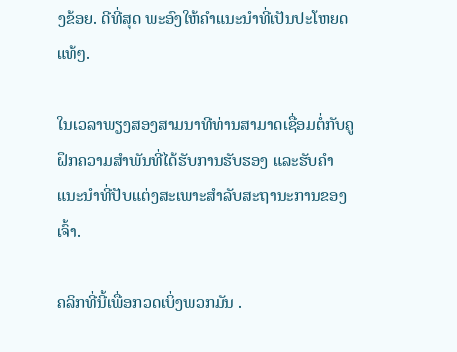ງຂ້ອຍ. ດີທີ່ສຸດ ພະອົງໃຫ້ຄຳແນະນຳທີ່ເປັນປະໂຫຍດແທ້ໆ.

ໃນເວລາພຽງສອງສາມນາທີທ່ານສາມາດເຊື່ອມຕໍ່ກັບຄູຝຶກຄວາມສຳພັນທີ່ໄດ້ຮັບການຮັບຮອງ ແລະຮັບຄຳແນະນຳທີ່ປັບແຕ່ງສະເພາະສຳລັບສະຖານະການຂອງເຈົ້າ.

ຄລິກທີ່ນີ້ເພື່ອກວດເບິ່ງພວກມັນ .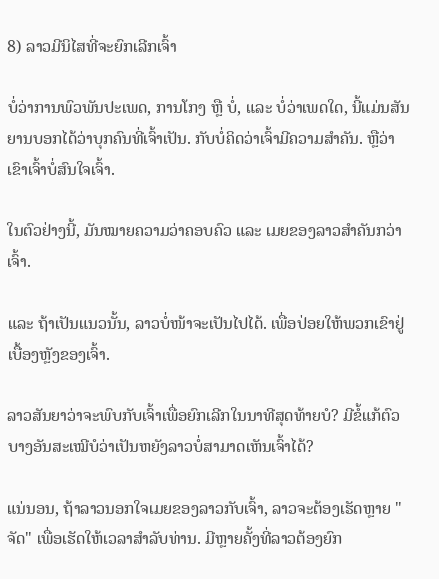8) ລາວມີນິໄສທີ່ຈະຍົກເລີກເຈົ້າ

ບໍ່ວ່າການພົວພັນປະເພດ, ການໂກງ ຫຼື ບໍ່, ແລະ ບໍ່ວ່າເພດໃດ, ນີ້ແມ່ນສັນຍານບອກໄດ້ວ່າບຸກຄົນທີ່ເຈົ້າເປັນ. ກັບບໍ່ຄິດວ່າເຈົ້າມີຄວາມສໍາຄັນ. ຫຼືວ່າເຂົາເຈົ້າບໍ່ສົນໃຈເຈົ້າ.

ໃນຕົວຢ່າງນີ້, ມັນໝາຍຄວາມວ່າຄອບຄົວ ແລະ ເມຍຂອງລາວສຳຄັນກວ່າເຈົ້າ.

ແລະ ຖ້າເປັນແນວນັ້ນ, ລາວບໍ່ໜ້າຈະເປັນໄປໄດ້. ເພື່ອປ່ອຍໃຫ້ພວກເຂົາຢູ່ເບື້ອງຫຼັງຂອງເຈົ້າ.

ລາວສັນຍາວ່າຈະພົບກັບເຈົ້າເພື່ອຍົກເລີກໃນນາທີສຸດທ້າຍບໍ? ມີຂໍ້ແກ້ຕົວບາງອັນສະເໝີບໍວ່າເປັນຫຍັງລາວບໍ່ສາມາດເຫັນເຈົ້າໄດ້?

ແນ່ນອນ, ຖ້າລາວນອກໃຈເມຍຂອງລາວກັບເຈົ້າ, ລາວຈະຕ້ອງເຮັດຫຼາຍ "ຈັດ" ເພື່ອເຮັດໃຫ້ເວລາສໍາລັບທ່ານ. ມີຫຼາຍຄັ້ງທີ່ລາວຕ້ອງຍົກ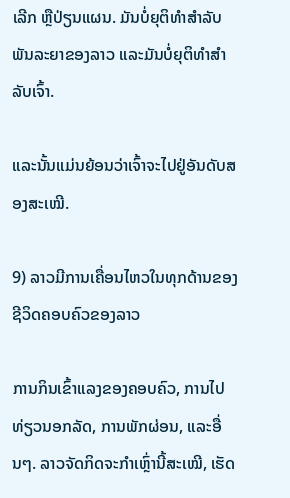ເລີກ ຫຼືປ່ຽນແຜນ. ມັນບໍ່ຍຸຕິທຳສຳລັບພັນລະຍາຂອງລາວ ແລະມັນບໍ່ຍຸຕິທຳສຳລັບເຈົ້າ.

ແລະນັ້ນແມ່ນຍ້ອນວ່າເຈົ້າຈະໄປຢູ່ອັນດັບສອງສະເໝີ.

9) ລາວມີການເຄື່ອນໄຫວໃນທຸກດ້ານຂອງຊີວິດຄອບຄົວຂອງລາວ

ການກິນເຂົ້າແລງຂອງຄອບຄົວ, ການໄປທ່ຽວນອກລັດ, ການພັກຜ່ອນ, ແລະອື່ນໆ. ລາວຈັດກິດຈະກຳເຫຼົ່ານີ້ສະເໝີ, ເຮັດ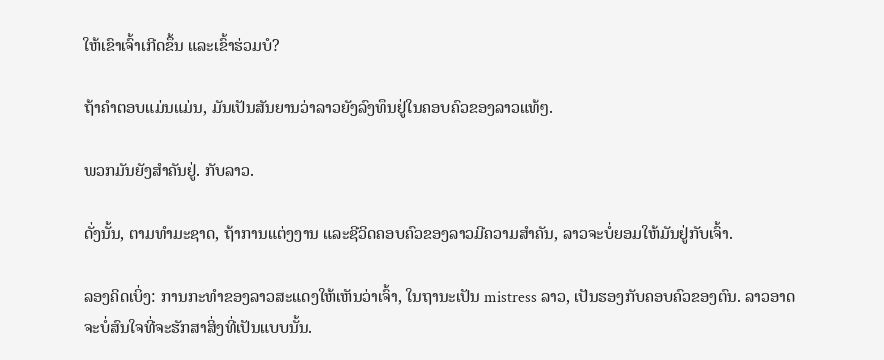ໃຫ້ເຂົາເຈົ້າເກີດຂຶ້ນ ແລະເຂົ້າຮ່ວມບໍ?

ຖ້າຄຳຕອບແມ່ນແມ່ນ, ມັນເປັນສັນຍານວ່າລາວຍັງລົງທຶນຢູ່ໃນຄອບຄົວຂອງລາວແທ້ໆ.

ພວກມັນຍັງສຳຄັນຢູ່. ກັບລາວ.

ດັ່ງນັ້ນ, ຕາມທໍາມະຊາດ, ຖ້າການແຕ່ງງານ ແລະຊີວິດຄອບຄົວຂອງລາວມີຄວາມສໍາຄັນ, ລາວຈະບໍ່ຍອມໃຫ້ມັນຢູ່ກັບເຈົ້າ.

ລອງຄິດເບິ່ງ: ການກະທຳຂອງລາວສະແດງໃຫ້ເຫັນວ່າເຈົ້າ, ໃນຖານະເປັນ mistress ລາວ, ເປັນຮອງກັບຄອບຄົວຂອງຕົນ. ລາວອາດຈະບໍ່ສົນໃຈທີ່ຈະຮັກສາສິ່ງທີ່ເປັນແບບນັ້ນ.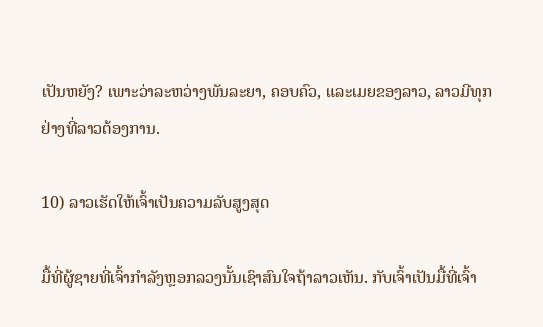ເປັນຫຍັງ? ເພາະວ່າລະຫວ່າງພັນລະຍາ, ຄອບຄົວ, ແລະເມຍຂອງລາວ, ລາວມີທຸກຢ່າງທີ່ລາວຕ້ອງການ.

10) ລາວເຮັດໃຫ້ເຈົ້າເປັນຄວາມລັບສູງສຸດ

ມື້ທີ່ຜູ້ຊາຍທີ່ເຈົ້າກຳລັງຫຼອກລວງນັ້ນເຊົາສົນໃຈຖ້າລາວເຫັນ. ກັບເຈົ້າເປັນມື້ທີ່ເຈົ້າ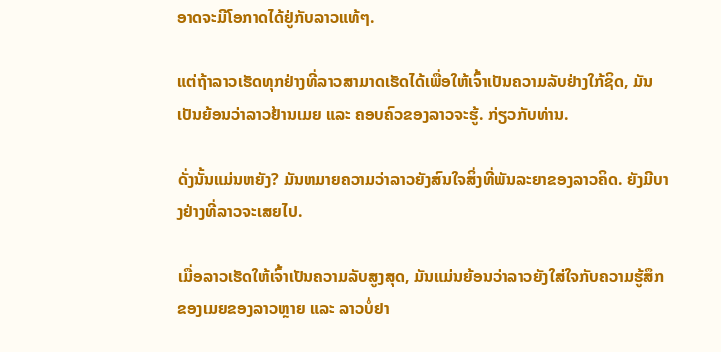ອາດຈະມີໂອກາດໄດ້ຢູ່ກັບລາວແທ້ໆ.

ແຕ່ຖ້າລາວເຮັດທຸກຢ່າງທີ່ລາວສາມາດເຮັດໄດ້ເພື່ອໃຫ້ເຈົ້າເປັນຄວາມລັບຢ່າງໃກ້ຊິດ, ມັນເປັນຍ້ອນວ່າລາວຢ້ານເມຍ ແລະ ຄອບຄົວຂອງລາວຈະຮູ້. ກ່ຽວກັບທ່ານ.

ດັ່ງນັ້ນແມ່ນຫຍັງ? ມັນຫມາຍຄວາມວ່າລາວຍັງສົນໃຈສິ່ງທີ່ພັນລະຍາຂອງລາວຄິດ. ຍັງມີບາງຢ່າງທີ່ລາວຈະເສຍໄປ.

ເມື່ອລາວເຮັດໃຫ້ເຈົ້າເປັນຄວາມລັບສູງສຸດ, ມັນແມ່ນຍ້ອນວ່າລາວຍັງໃສ່ໃຈກັບຄວາມຮູ້ສຶກຂອງເມຍຂອງລາວຫຼາຍ ແລະ ລາວບໍ່ຢາ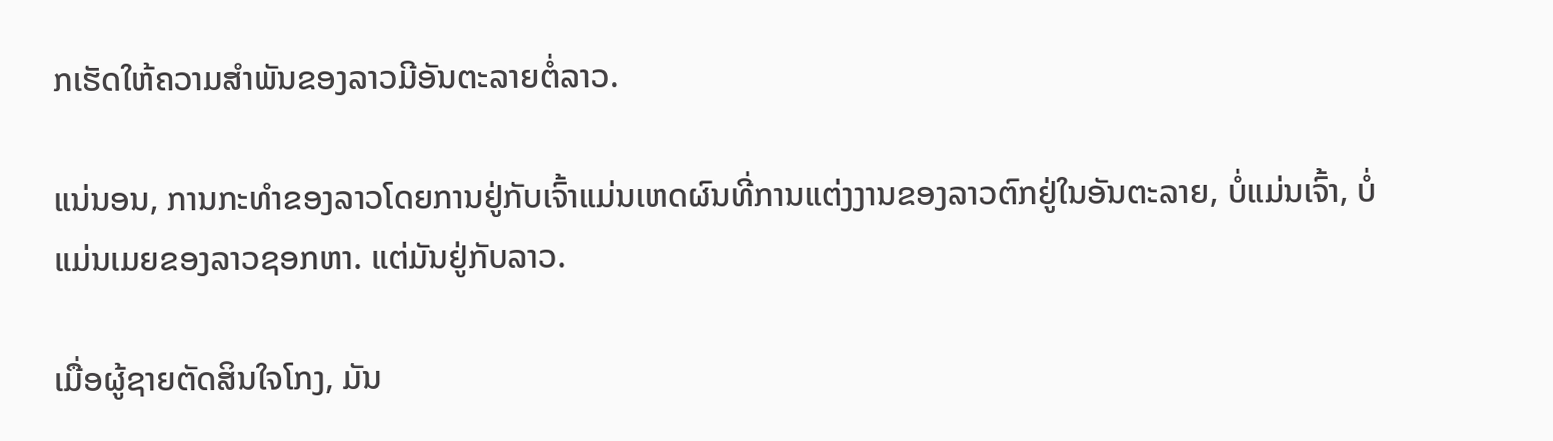ກເຮັດໃຫ້ຄວາມສໍາພັນຂອງລາວມີອັນຕະລາຍຕໍ່ລາວ.

ແນ່ນອນ, ການກະທໍາຂອງລາວໂດຍການຢູ່ກັບເຈົ້າແມ່ນເຫດຜົນທີ່ການແຕ່ງງານຂອງລາວຕົກຢູ່ໃນອັນຕະລາຍ, ບໍ່ແມ່ນເຈົ້າ, ບໍ່ແມ່ນເມຍຂອງລາວຊອກຫາ. ແຕ່ມັນຢູ່ກັບລາວ.

ເມື່ອຜູ້ຊາຍຕັດສິນໃຈໂກງ, ມັນ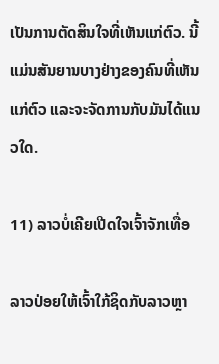ເປັນການຕັດສິນໃຈທີ່ເຫັນແກ່ຕົວ. ນີ້ແມ່ນສັນຍານບາງຢ່າງຂອງຄົນທີ່ເຫັນແກ່ຕົວ ແລະຈະຈັດການກັບມັນໄດ້ແນວໃດ.

11) ລາວບໍ່ເຄີຍເປີດໃຈເຈົ້າຈັກເທື່ອ

ລາວປ່ອຍໃຫ້ເຈົ້າໃກ້ຊິດກັບລາວຫຼາ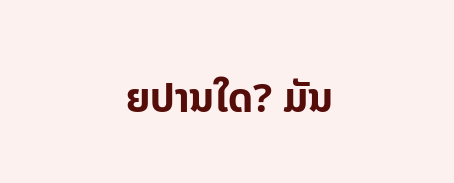ຍປານໃດ? ມັນ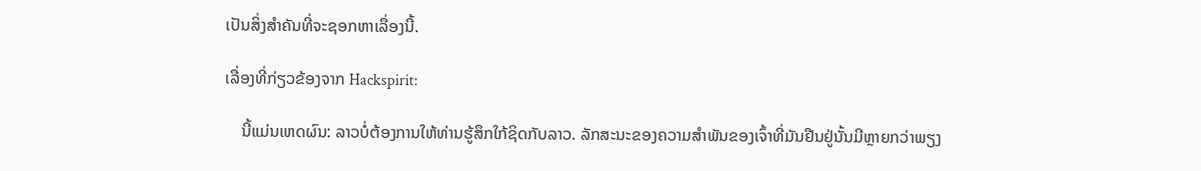ເປັນສິ່ງສໍາຄັນທີ່ຈະຊອກຫາເລື່ອງນີ້.

ເລື່ອງທີ່ກ່ຽວຂ້ອງຈາກ Hackspirit:

    ນີ້ແມ່ນເຫດຜົນ: ລາວບໍ່ຕ້ອງການໃຫ້ທ່ານຮູ້ສຶກໃກ້ຊິດກັບລາວ. ລັກສະນະຂອງຄວາມສຳພັນຂອງເຈົ້າທີ່ມັນຢືນຢູ່ນັ້ນມີຫຼາຍກວ່າພຽງ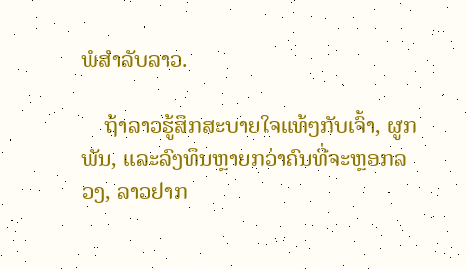ພໍສຳລັບລາວ.

    ຖ້າລາວຮູ້ສຶກສະບາຍໃຈແທ້ໆກັບເຈົ້າ, ຜູກພັນ, ແລະລົງທຶນຫຼາຍກວ່າຄົນທີ່ຈະຫຼອກລວງ, ລາວຢາກ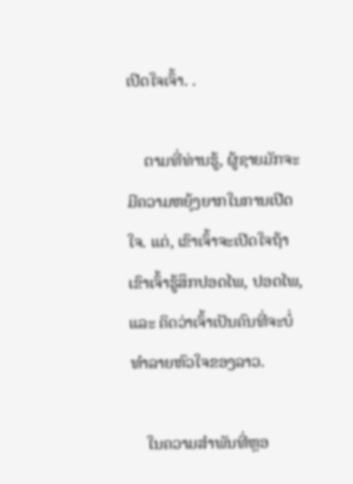ເປີດໃຈເຈົ້າ. .

    ຕາມທີ່ທ່ານຮູ້, ຜູ້ຊາຍມັກຈະມີຄວາມຫຍຸ້ງຍາກໃນການເປີດໃຈ. ແຕ່, ເຂົາເຈົ້າຈະເປີດໃຈຖ້າເຂົາເຈົ້າຮູ້ສຶກປອດໄພ, ປອດໄພ, ແລະ ຄິດວ່າເຈົ້າເປັນຄົນທີ່ຈະບໍ່ທຳລາຍຫົວໃຈຂອງລາວ.

    ໃນຄວາມສຳພັນທີ່ຫຼອ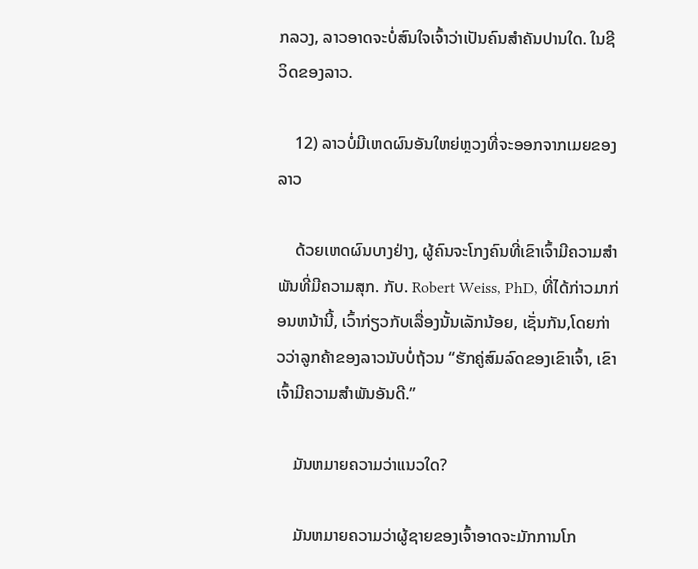ກລວງ, ລາວອາດຈະບໍ່ສົນໃຈເຈົ້າວ່າເປັນຄົນສຳຄັນປານໃດ. ໃນຊີວິດຂອງລາວ.

    12) ລາວບໍ່ມີເຫດຜົນອັນໃຫຍ່ຫຼວງທີ່ຈະອອກຈາກເມຍຂອງລາວ

    ດ້ວຍເຫດຜົນບາງຢ່າງ, ຜູ້ຄົນຈະໂກງຄົນທີ່ເຂົາເຈົ້າມີຄວາມສໍາພັນທີ່ມີຄວາມສຸກ. ກັບ. Robert Weiss, PhD, ທີ່ໄດ້ກ່າວມາກ່ອນຫນ້ານີ້, ເວົ້າກ່ຽວກັບເລື່ອງນັ້ນເລັກນ້ອຍ, ເຊັ່ນກັນ,ໂດຍກ່າວວ່າລູກຄ້າຂອງລາວນັບບໍ່ຖ້ວນ “ຮັກຄູ່ສົມລົດຂອງເຂົາເຈົ້າ, ເຂົາເຈົ້າມີຄວາມສໍາພັນອັນດີ.”

    ມັນຫມາຍຄວາມວ່າແນວໃດ?

    ມັນຫມາຍຄວາມວ່າຜູ້ຊາຍຂອງເຈົ້າອາດຈະມັກການໂກ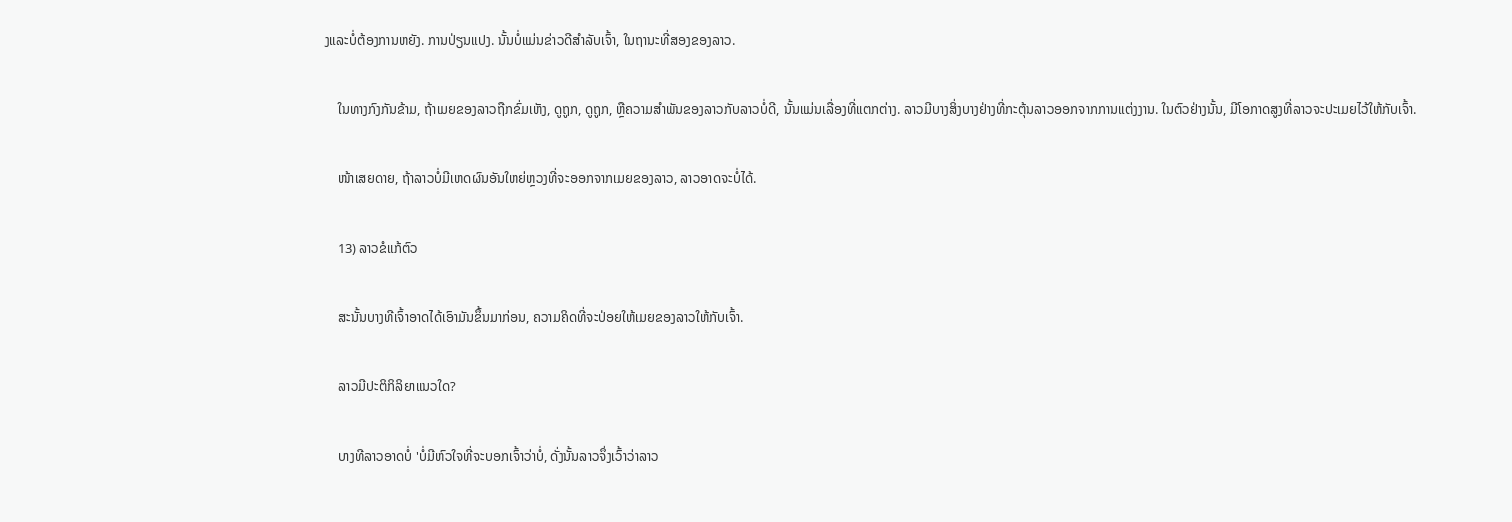ງແລະບໍ່ຕ້ອງການຫຍັງ. ການປ່ຽນແປງ. ນັ້ນບໍ່ແມ່ນຂ່າວດີສຳລັບເຈົ້າ, ໃນຖານະທີ່ສອງຂອງລາວ.

    ໃນທາງກົງກັນຂ້າມ, ຖ້າເມຍຂອງລາວຖືກຂົ່ມເຫັງ, ດູຖູກ, ດູຖູກ, ຫຼືຄວາມສໍາພັນຂອງລາວກັບລາວບໍ່ດີ, ນັ້ນແມ່ນເລື່ອງທີ່ແຕກຕ່າງ. ລາວມີບາງສິ່ງບາງຢ່າງທີ່ກະຕຸ້ນລາວອອກຈາກການແຕ່ງງານ. ໃນຕົວຢ່າງນັ້ນ, ມີໂອກາດສູງທີ່ລາວຈະປະເມຍໄວ້ໃຫ້ກັບເຈົ້າ.

    ໜ້າເສຍດາຍ, ຖ້າລາວບໍ່ມີເຫດຜົນອັນໃຫຍ່ຫຼວງທີ່ຈະອອກຈາກເມຍຂອງລາວ, ລາວອາດຈະບໍ່ໄດ້.

    13) ລາວຂໍແກ້ຕົວ

    ສະນັ້ນບາງທີເຈົ້າອາດໄດ້ເອົາມັນຂຶ້ນມາກ່ອນ, ຄວາມຄິດທີ່ຈະປ່ອຍໃຫ້ເມຍຂອງລາວໃຫ້ກັບເຈົ້າ.

    ລາວມີປະຕິກິລິຍາແນວໃດ?

    ບາງທີລາວອາດບໍ່ 'ບໍ່ມີຫົວໃຈທີ່ຈະບອກເຈົ້າວ່າບໍ່, ດັ່ງນັ້ນລາວຈຶ່ງເວົ້າວ່າລາວ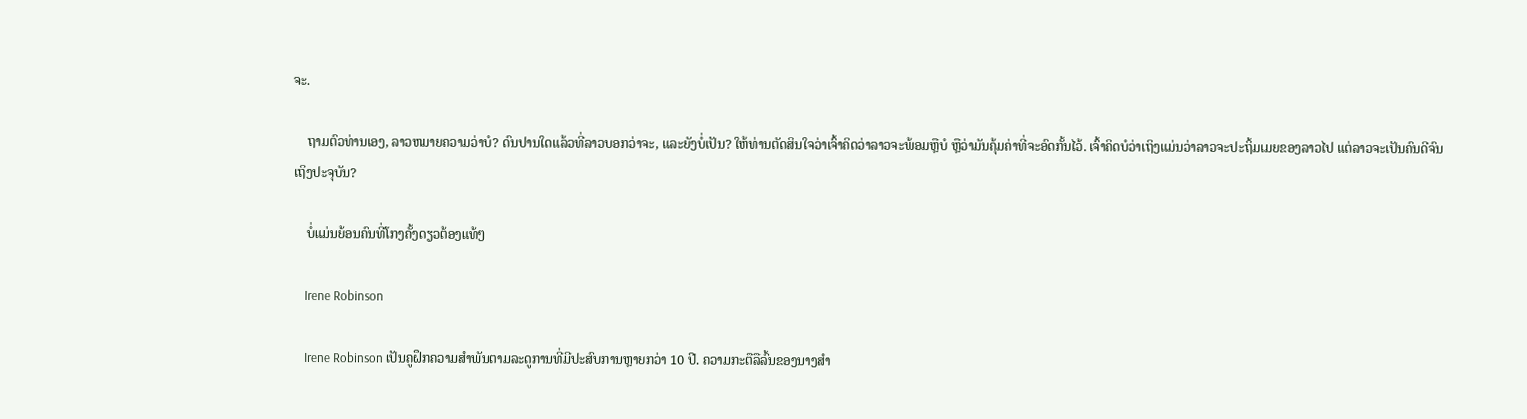ຈະ.

    ຖາມຕົວທ່ານເອງ, ລາວຫມາຍຄວາມວ່າບໍ? ດົນປານໃດແລ້ວທີ່ລາວບອກວ່າຈະ, ແລະຍັງບໍ່ເປັນ? ໃຫ້ທ່ານຕັດສິນໃຈວ່າເຈົ້າຄິດວ່າລາວຈະພ້ອມຫຼືບໍ ຫຼືວ່າມັນຄຸ້ມຄ່າທີ່ຈະອົດກັ້ນໄວ້. ເຈົ້າຄິດບໍວ່າເຖິງແມ່ນວ່າລາວຈະປະຖິ້ມເມຍຂອງລາວໄປ ແຕ່ລາວຈະເປັນຄົນດີຈົນເຖິງປະຈຸບັນ?

    ບໍ່ແມ່ນຍ້ອນຄົນທີ່ໂກງຄັ້ງດຽວຕ້ອງແທ້ໆ

    Irene Robinson

    Irene Robinson ເປັນຄູຝຶກຄວາມສໍາພັນຕາມລະດູການທີ່ມີປະສົບການຫຼາຍກວ່າ 10 ປີ. ຄວາມກະຕືລືລົ້ນຂອງນາງສໍາ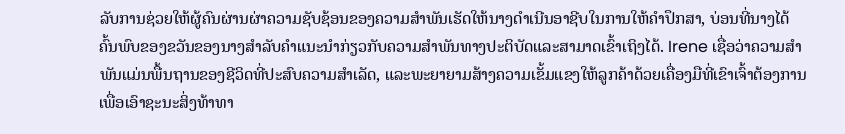ລັບການຊ່ວຍໃຫ້ຜູ້ຄົນຜ່ານຜ່າຄວາມຊັບຊ້ອນຂອງຄວາມສໍາພັນເຮັດໃຫ້ນາງດໍາເນີນອາຊີບໃນການໃຫ້ຄໍາປຶກສາ, ບ່ອນທີ່ນາງໄດ້ຄົ້ນພົບຂອງຂວັນຂອງນາງສໍາລັບຄໍາແນະນໍາກ່ຽວກັບຄວາມສໍາພັນທາງປະຕິບັດແລະສາມາດເຂົ້າເຖິງໄດ້. Irene ເຊື່ອວ່າຄວາມສຳພັນແມ່ນພື້ນຖານຂອງຊີວິດທີ່ປະສົບຄວາມສຳເລັດ, ແລະພະຍາຍາມສ້າງຄວາມເຂັ້ມແຂງໃຫ້ລູກຄ້າດ້ວຍເຄື່ອງມືທີ່ເຂົາເຈົ້າຕ້ອງການເພື່ອເອົາຊະນະສິ່ງທ້າທາ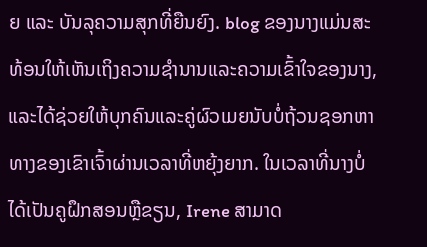ຍ ແລະ ບັນລຸຄວາມສຸກທີ່ຍືນຍົງ. blog ຂອງນາງແມ່ນສະທ້ອນໃຫ້ເຫັນເຖິງຄວາມຊໍານານແລະຄວາມເຂົ້າໃຈຂອງນາງ, ແລະໄດ້ຊ່ວຍໃຫ້ບຸກຄົນແລະຄູ່ຜົວເມຍນັບບໍ່ຖ້ວນຊອກຫາທາງຂອງເຂົາເຈົ້າຜ່ານເວລາທີ່ຫຍຸ້ງຍາກ. ໃນເວລາທີ່ນາງບໍ່ໄດ້ເປັນຄູຝຶກສອນຫຼືຂຽນ, Irene ສາມາດ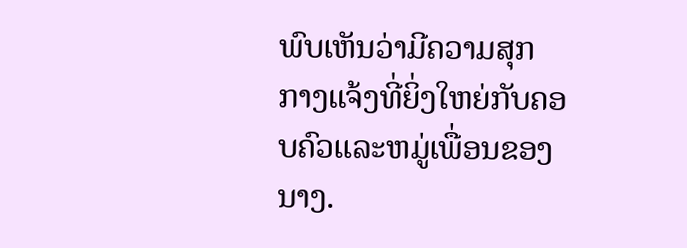ພົບເຫັນວ່າມີຄວາມສຸກກາງແຈ້ງທີ່ຍິ່ງໃຫຍ່ກັບຄອບຄົວແລະຫມູ່ເພື່ອນຂອງນາງ.